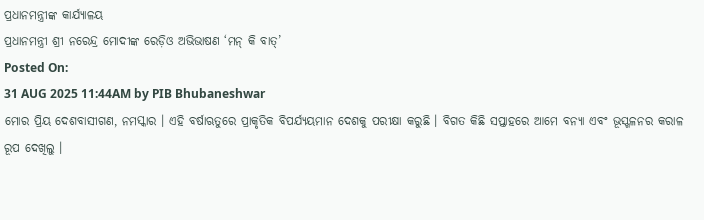ପ୍ରଧାନମନ୍ତ୍ରୀଙ୍କ କାର୍ଯ୍ୟାଳୟ
ପ୍ରଧାନମନ୍ତ୍ରୀ ଶ୍ରୀ ନରେନ୍ଦ୍ର ମୋଦୀଙ୍କ ରେଡ଼ିଓ ଅଭିଭାଷଣ ‘ମନ୍ କି ବାତ୍’
Posted On:
31 AUG 2025 11:44AM by PIB Bhubaneshwar
ମୋର ପ୍ରିୟ ଦେଶବାସୀଗଣ, ନମସ୍କାର । ଏହି ବର୍ଷାଋତୁରେ ପ୍ରାକୃତିକ ବିପର୍ଯ୍ୟୟମାନ ଦେଶକୁ ପରୀକ୍ଷା କରୁଛି । ବିଗତ କିଛି ସପ୍ତାହରେ ଆମେ ବନ୍ୟା ଏବଂ ଭୂସ୍ଖଳନର କରାଳ ରୂପ ଦେଖିଲୁ ।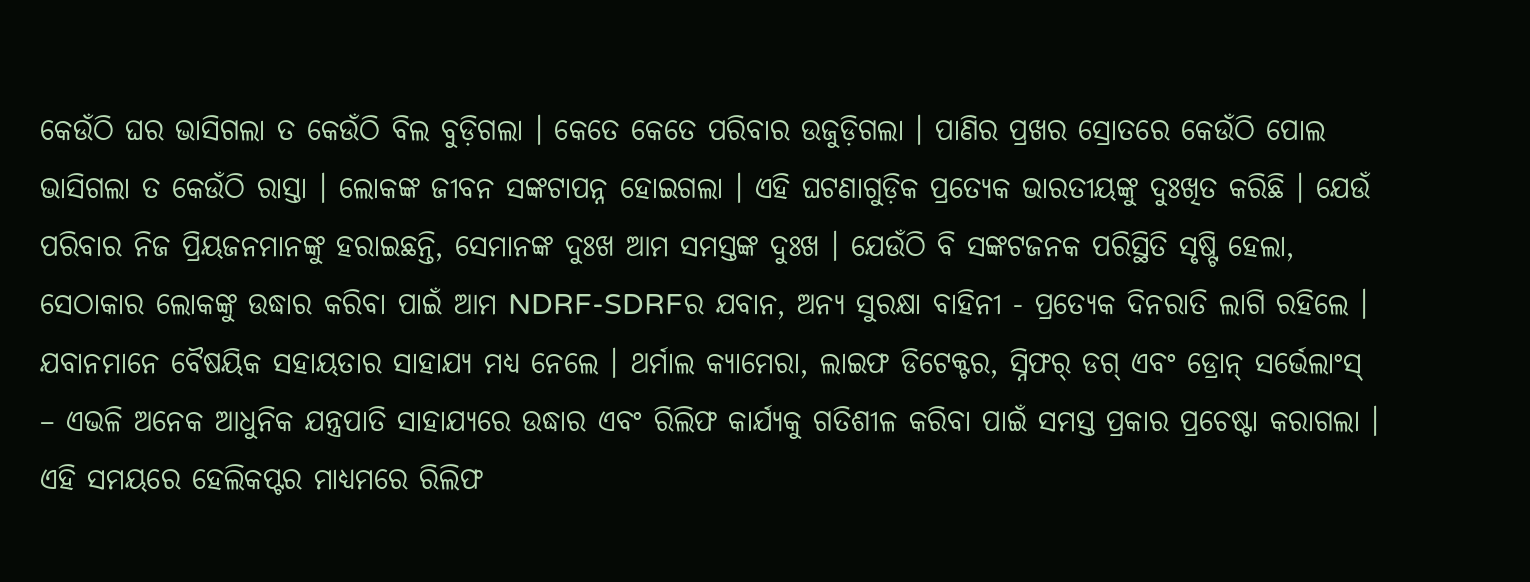କେଉଁଠି ଘର ଭାସିଗଲା ତ କେଉଁଠି ବିଲ ବୁଡ଼ିଗଲା । କେତେ କେତେ ପରିବାର ଉଜୁଡ଼ିଗଲା । ପାଣିର ପ୍ରଖର ସ୍ରୋତରେ କେଉଁଠି ପୋଲ ଭାସିଗଲା ତ କେଉଁଠି ରାସ୍ତା । ଲୋକଙ୍କ ଜୀବନ ସଙ୍କଟାପନ୍ନ ହୋଇଗଲା । ଏହି ଘଟଣାଗୁଡ଼ିକ ପ୍ରତ୍ୟେକ ଭାରତୀୟଙ୍କୁ ଦୁଃଖିତ କରିଛି । ଯେଉଁ ପରିବାର ନିଜ ପ୍ରିୟଜନମାନଙ୍କୁ ହରାଇଛନ୍ତି, ସେମାନଙ୍କ ଦୁଃଖ ଆମ ସମସ୍ତଙ୍କ ଦୁଃଖ । ଯେଉଁଠି ବି ସଙ୍କଟଜନକ ପରିସ୍ଥିତି ସୃଷ୍ଟି ହେଲା, ସେଠାକାର ଲୋକଙ୍କୁ ଉଦ୍ଧାର କରିବା ପାଇଁ ଆମ NDRF-SDRFର ଯବାନ, ଅନ୍ୟ ସୁରକ୍ଷା ବାହିନୀ - ପ୍ରତ୍ୟେକ ଦିନରାତି ଲାଗି ରହିଲେ । ଯବାନମାନେ ବୈଷୟିକ ସହାୟତାର ସାହାଯ୍ୟ ମଧ୍ୟ ନେଲେ । ଥର୍ମାଲ କ୍ୟାମେରା, ଲାଇଫ ଡିଟେକ୍ଟର, ସ୍ନିଫର୍ ଡଗ୍ ଏବଂ ଡ୍ରୋନ୍ ସର୍ଭେଲାଂସ୍ – ଏଭଳି ଅନେକ ଆଧୁନିକ ଯନ୍ତ୍ରପାତି ସାହାଯ୍ୟରେ ଉଦ୍ଧାର ଏବଂ ରିଲିଫ କାର୍ଯ୍ୟକୁ ଗତିଶୀଳ କରିବା ପାଇଁ ସମସ୍ତ ପ୍ରକାର ପ୍ରଚେଷ୍ଟା କରାଗଲା । ଏହି ସମୟରେ ହେଲିକପ୍ଟର ମାଧ୍ୟମରେ ରିଲିଫ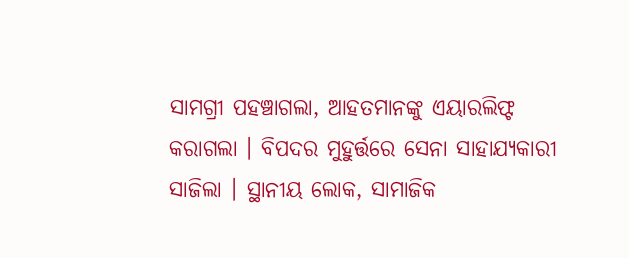ସାମଗ୍ରୀ ପହଞ୍ଚାଗଲା, ଆହତମାନଙ୍କୁ ଏୟାରଲିଫ୍ଟ କରାଗଲା । ବିପଦର ମୁହୁର୍ତ୍ତରେ ସେନା ସାହାଯ୍ୟକାରୀ ସାଜିଲା । ସ୍ଥାନୀୟ ଲୋକ, ସାମାଜିକ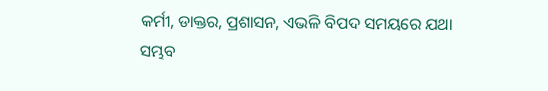କର୍ମୀ, ଡାକ୍ତର, ପ୍ରଶାସନ, ଏଭଳି ବିପଦ ସମୟରେ ଯଥା ସମ୍ଭବ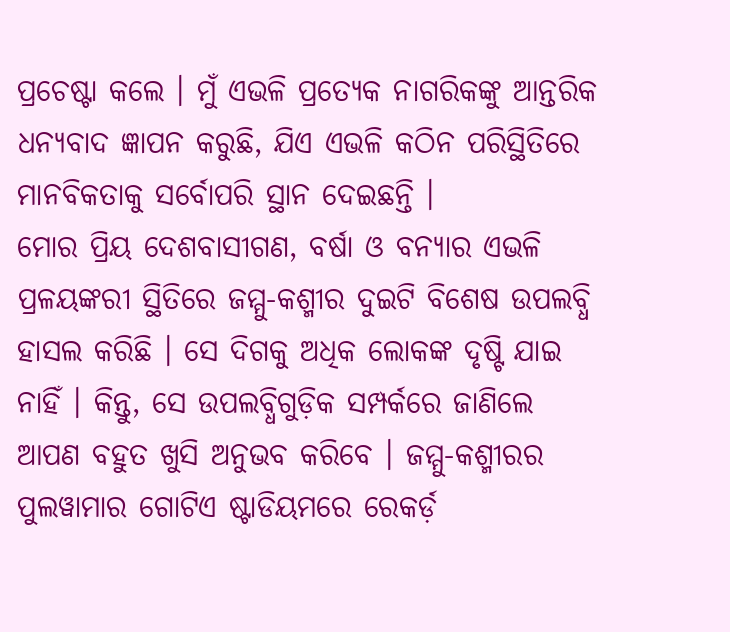ପ୍ରଚେଷ୍ଟା କଲେ । ମୁଁ ଏଭଳି ପ୍ରତ୍ୟେକ ନାଗରିକଙ୍କୁ ଆନ୍ତରିକ ଧନ୍ୟବାଦ ଜ୍ଞାପନ କରୁଛି, ଯିଏ ଏଭଳି କଠିନ ପରିସ୍ଥିତିରେ ମାନବିକତାକୁ ସର୍ବୋପରି ସ୍ଥାନ ଦେଇଛନ୍ତି ।
ମୋର ପ୍ରିୟ ଦେଶବାସୀଗଣ, ବର୍ଷା ଓ ବନ୍ୟାର ଏଭଳି ପ୍ରଳୟଙ୍କରୀ ସ୍ଥିତିରେ ଜମ୍ମୁ-କଶ୍ମୀର ଦୁଇଟି ବିଶେଷ ଉପଲବ୍ଧି ହାସଲ କରିଛି । ସେ ଦିଗକୁ ଅଧିକ ଲୋକଙ୍କ ଦୃଷ୍ଟି ଯାଇ ନାହିଁ । କିନ୍ତୁ, ସେ ଉପଲବ୍ଧିଗୁଡ଼ିକ ସମ୍ପର୍କରେ ଜାଣିଲେ ଆପଣ ବହୁତ ଖୁସି ଅନୁଭବ କରିବେ । ଜମ୍ମୁ-କଶ୍ମୀରର ପୁଲୱାମାର ଗୋଟିଏ ଷ୍ଟାଡିୟମରେ ରେକର୍ଡ଼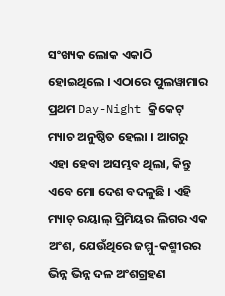ସଂଖ୍ୟକ ଲୋକ ଏକାଠି ହୋଇଥିଲେ । ଏଠାରେ ପୁଲୱାମାର ପ୍ରଥମ Day-Night କ୍ରିକେଟ୍ ମ୍ୟାଚ ଅନୁଷ୍ଠିତ ହେଲା । ଆଗରୁ ଏହା ହେବା ଅସମ୍ଭବ ଥିଲା, କିନ୍ତୁ ଏବେ ମୋ ଦେଶ ବଦଳୁଛି । ଏହି ମ୍ୟାଚ୍ ରୟାଲ୍ ପ୍ରିମିୟର ଲିଗର ଏକ ଅଂଶ, ଯେଉଁଥିରେ ଜମ୍ମୁ-କଶ୍ମୀରର ଭିନ୍ନ ଭିନ୍ନ ଦଳ ଅଂଶଗ୍ରହଣ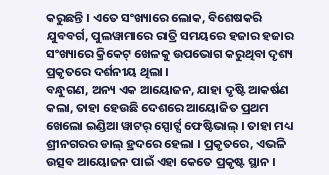କରୁଛନ୍ତି । ଏତେ ସଂଖ୍ୟାରେ ଲୋକ, ବିଶେଷକରି ଯୁବବର୍ଗ, ପୁଲୱାମାରେ ରାତ୍ରି ସମୟରେ ହଜାର ହଜାର ସଂଖ୍ୟାରେ କ୍ରିକେଟ୍ ଖେଳକୁ ଉପଭୋଗ କରୁଥିବା ଦୃଶ୍ୟ ପ୍ରକୃତରେ ଦର୍ଶନୀୟ ଥିଲା ।
ବନ୍ଧୁଗଣ, ଅନ୍ୟ ଏକ ଆୟୋଜନ, ଯାହା ଦୃଷ୍ଟି ଆକର୍ଷଣ କଲା, ତାହା ହେଉଛି ଦେଶରେ ଆୟୋଜିତ ପ୍ରଥମ ଖେଲୋ ଇଣ୍ଡିଆ ୱାଟର୍ ସ୍ପୋର୍ଟ୍ସ ଫେଷ୍ଟିଭାଲ୍ । ତାହା ମଧ୍ୟ ଶ୍ରୀନଗରର ଡାଲ୍ ହ୍ରଦରେ ହେଲା । ପ୍ରକୃତରେ, ଏଭଳି ଉତ୍ସବ ଆୟୋଜନ ପାଇଁ ଏହା କେତେ ପ୍ରକୃଷ୍ଟ ସ୍ଥାନ ।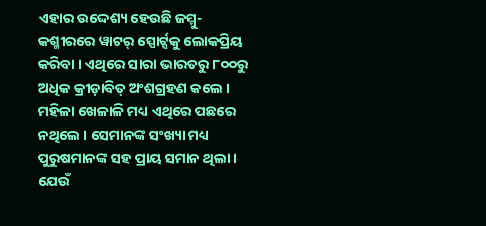ଏହାର ଉଦ୍ଦେଶ୍ୟ ହେଉଛି ଜମ୍ମୁ-କଶ୍ମୀରରେ ୱାଟର୍ ସ୍ପୋର୍ଟ୍ସକୁ ଲୋକପ୍ରିୟ କରିବା । ଏଥିରେ ସାରା ଭାରତରୁ ୮୦୦ରୁ ଅଧିକ କ୍ରୀଡ଼ାବିତ୍ ଅଂଶଗ୍ରହଣ କଲେ । ମହିଳା ଖେଳାଳି ମଧ୍ୟ ଏଥିରେ ପଛରେ ନଥିଲେ । ସେମାନଙ୍କ ସଂଖ୍ୟା ମଧ୍ୟ ପୁରୁଷମାନଙ୍କ ସହ ପ୍ରାୟ ସମାନ ଥିଲା । ଯେଉଁ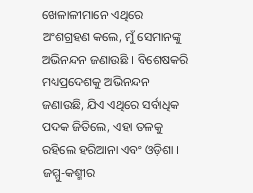ଖେଳାଳୀମାନେ ଏଥିରେ ଅଂଶଗ୍ରହଣ କଲେ, ମୁଁ ସେମାନଙ୍କୁ ଅଭିନନ୍ଦନ ଜଣାଉଛି । ବିଶେଷକରି ମଧ୍ୟପ୍ରଦେଶକୁ ଅଭିନନ୍ଦନ ଜଣାଉଛି, ଯିଏ ଏଥିରେ ସର୍ବାଧିକ ପଦକ ଜିତିଲେ, ଏହା ତଳକୁ ରହିଲେ ହରିଆନା ଏବଂ ଓଡ଼ିଶା । ଜମ୍ମୁ-କଶ୍ମୀର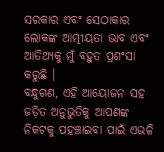ସରକାର ଏବଂ ସେଠାକାର ଲୋକଙ୍କ ଆତ୍ମୀୟତା ଭାବ ଏବଂ ଆତିଥ୍ୟକୁ ମୁଁ ବହୁତ ପ୍ରଶଂସା କରୁଛି ।
ବନ୍ଧୁଗଣ, ଏହି ଆୟୋଜନ ସହ ଜଡ଼ିତ ଅନୁଭୁତିକୁ ଆପଣଙ୍କ ନିକଟକୁ ପହଞ୍ଚାଇବା ପାଇଁ ଏଭଳି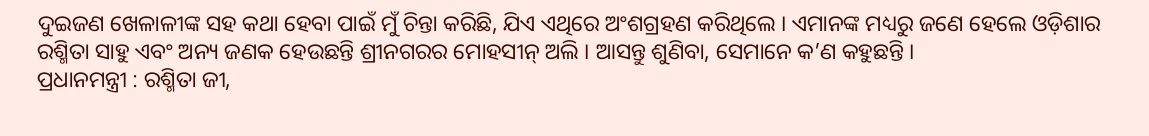ଦୁଇଜଣ ଖେଳାଳୀଙ୍କ ସହ କଥା ହେବା ପାଇଁ ମୁଁ ଚିନ୍ତା କରିଛି, ଯିଏ ଏଥିରେ ଅଂଶଗ୍ରହଣ କରିଥିଲେ । ଏମାନଙ୍କ ମଧ୍ୟରୁ ଜଣେ ହେଲେ ଓଡ଼ିଶାର ରଶ୍ମିତା ସାହୁ ଏବଂ ଅନ୍ୟ ଜଣକ ହେଉଛନ୍ତି ଶ୍ରୀନଗରର ମୋହସୀନ୍ ଅଲି । ଆସନ୍ତୁ ଶୁଣିବା, ସେମାନେ କ’ଣ କହୁଛନ୍ତି ।
ପ୍ରଧାନମନ୍ତ୍ରୀ : ରଶ୍ମିତା ଜୀ,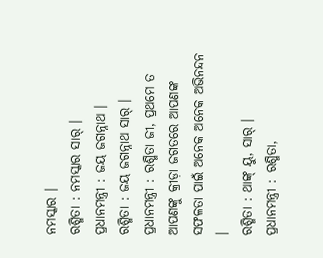ନମସ୍କାର ।
ରଶ୍ମିତା : ନମସ୍କାର ସାର୍ ।
ପ୍ରଧାନମନ୍ତ୍ରୀ : ଜୟ ଜଗନ୍ନାଥ ।
ରଶ୍ମିତା : ଜୟ ଜଗନ୍ନାଥ ସାର୍ ।
ପ୍ରଧାନମନ୍ତ୍ରୀ : ରଶ୍ମିତା ଜୀ, ପ୍ରଥମେ ତ ଆପଣଙ୍କୁ କ୍ରୀଡ଼ା ଜଗତରେ ଆପଣଙ୍କ ସଫଳତା ପାଇଁ ଅନେକ ଅନେକ ଅଭିନନ୍ଦନ ।
ରଶ୍ମିତା : ଥାଙ୍କ୍ ୟୁ, ସାର୍ ।
ପ୍ରଧାନମନ୍ତ୍ରୀ : ରଶ୍ମିତା,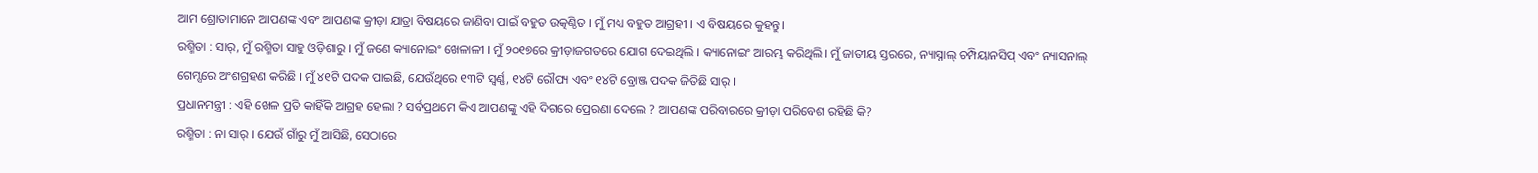ଆମ ଶ୍ରୋତାମାନେ ଆପଣଙ୍କ ଏବଂ ଆପଣଙ୍କ କ୍ରୀଡ଼ା ଯାତ୍ରା ବିଷୟରେ ଜାଣିବା ପାଇଁ ବହୁତ ଉତ୍କଣ୍ଠିତ । ମୁଁ ମଧ୍ୟ ବହୁତ ଆଗ୍ରହୀ । ଏ ବିଷୟରେ କୁହନ୍ତୁ।
ରଶ୍ମିତା : ସାର୍, ମୁଁ ରଶ୍ମିତା ସାହୁ ଓଡ଼ିଶାରୁ । ମୁଁ ଜଣେ କ୍ୟାନୋଇଂ ଖେଳାଳୀ । ମୁଁ ୨୦୧୭ରେ କ୍ରୀଡ଼ାଜଗତରେ ଯୋଗ ଦେଇଥିଲି । କ୍ୟାନୋଇଂ ଆରମ୍ଭ କରିଥିଲି। ମୁଁ ଜାତୀୟ ସ୍ତରରେ, ନ୍ୟାସ୍ନାଲ୍ ଚମ୍ପିୟାନସିପ୍ ଏବଂ ନ୍ୟାସନାଲ୍ ଗେମ୍ସରେ ଅଂଶଗ୍ରହଣ କରିଛି । ମୁଁ ୪୧ଟି ପଦକ ପାଇଛି, ଯେଉଁଥିରେ ୧୩ଟି ସ୍ୱର୍ଣ୍ଣ, ୧୪ଟି ରୌପ୍ୟ ଏବଂ ୧୪ଟି ବ୍ରୋଞ୍ଜ ପଦକ ଜିତିଛି ସାର୍ ।
ପ୍ରଧାନମନ୍ତ୍ରୀ : ଏହି ଖେଳ ପ୍ରତି କାହିଁକି ଆଗ୍ରହ ହେଲା ? ସର୍ବପ୍ରଥମେ କିଏ ଆପଣଙ୍କୁ ଏହି ଦିଗରେ ପ୍ରେରଣା ଦେଲେ ? ଆପଣଙ୍କ ପରିବାରରେ କ୍ରୀଡ଼ା ପରିବେଶ ରହିଛି କି?
ରଶ୍ମିତା : ନା ସାର୍ । ଯେଉଁ ଗାଁରୁ ମୁଁ ଆସିଛି, ସେଠାରେ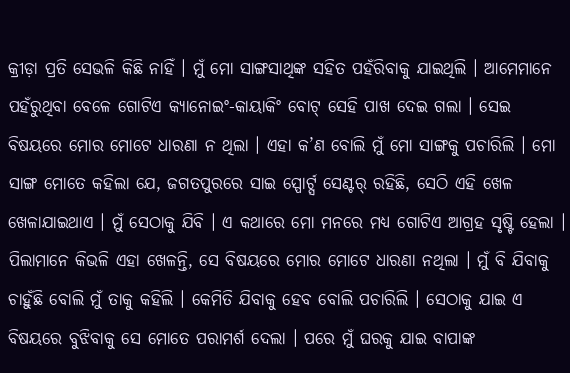କ୍ରୀଡ଼ା ପ୍ରତି ସେଭଳି କିଛି ନାହିଁ । ମୁଁ ମୋ ସାଙ୍ଗସାଥିଙ୍କ ସହିତ ପହଁରିବାକୁ ଯାଇଥିଲି । ଆମେମାନେ ପହଁରୁଥିବା ବେଳେ ଗୋଟିଏ କ୍ୟାନୋଇଂ-କାୟାକିଂ ବୋଟ୍ ସେହି ପାଖ ଦେଇ ଗଲା । ସେଇ ବିଷୟରେ ମୋର ମୋଟେ ଧାରଣା ନ ଥିଲା । ଏହା କ’ଣ ବୋଲି ମୁଁ ମୋ ସାଙ୍ଗକୁ ପଚାରିଲି । ମୋ ସାଙ୍ଗ ମୋତେ କହିଲା ଯେ, ଜଗତପୁରରେ ସାଇ ସ୍ପୋର୍ଟ୍ସ ସେଣ୍ଟର୍ ରହିଛି, ସେଠି ଏହି ଖେଳ ଖେଳାଯାଇଥାଏ । ମୁଁ ସେଠାକୁ ଯିବି । ଏ କଥାରେ ମୋ ମନରେ ମଧ୍ୟ ଗୋଟିଏ ଆଗ୍ରହ ସୃଷ୍ଟି ହେଲା । ପିଲାମାନେ କିଭଳି ଏହା ଖେଳନ୍ତି, ସେ ବିଷୟରେ ମୋର ମୋଟେ ଧାରଣା ନଥିଲା । ମୁଁ ବି ଯିବାକୁ ଚାହୁଁଛି ବୋଲି ମୁଁ ତାକୁ କହିଲି । କେମିତି ଯିବାକୁ ହେବ ବୋଲି ପଚାରିଲି । ସେଠାକୁ ଯାଇ ଏ ବିଷୟରେ ବୁଝିବାକୁ ସେ ମୋତେ ପରାମର୍ଶ ଦେଲା । ପରେ ମୁଁ ଘରକୁ ଯାଇ ବାପାଙ୍କ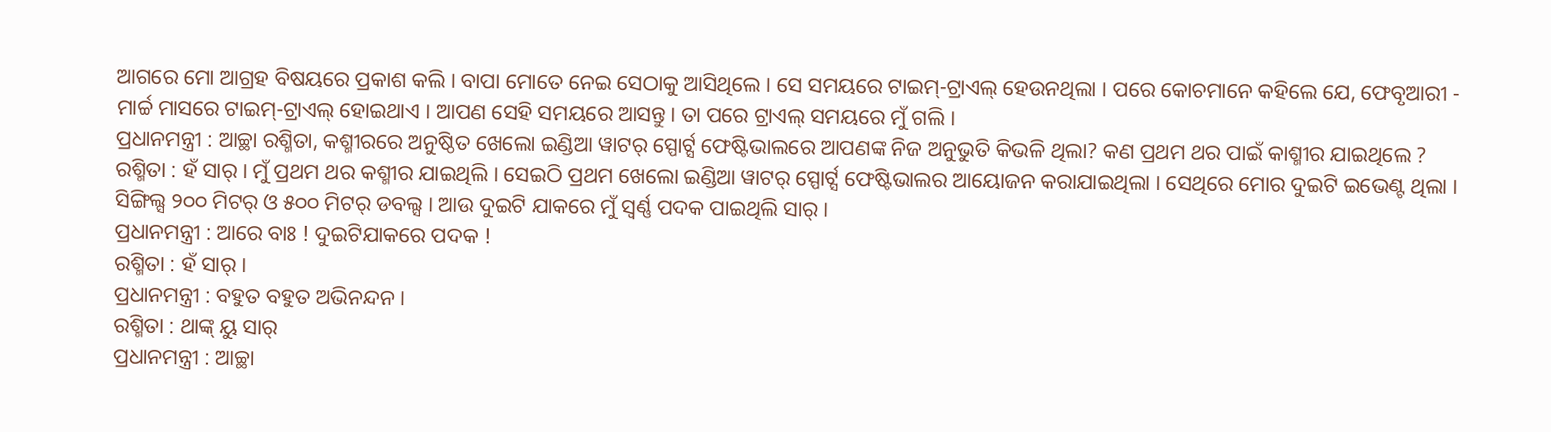ଆଗରେ ମୋ ଆଗ୍ରହ ବିଷୟରେ ପ୍ରକାଶ କଲି । ବାପା ମୋତେ ନେଇ ସେଠାକୁ ଆସିଥିଲେ । ସେ ସମୟରେ ଟାଇମ୍-ଟ୍ରାଏଲ୍ ହେଉନଥିଲା । ପରେ କୋଚମାନେ କହିଲେ ଯେ, ଫେବୃଆରୀ - ମାର୍ଚ୍ଚ ମାସରେ ଟାଇମ୍-ଟ୍ରାଏଲ୍ ହୋଇଥାଏ । ଆପଣ ସେହି ସମୟରେ ଆସନ୍ତୁ। ତା ପରେ ଟ୍ରାଏଲ୍ ସମୟରେ ମୁଁ ଗଲି ।
ପ୍ରଧାନମନ୍ତ୍ରୀ : ଆଚ୍ଛା ରଶ୍ମିତା, କଶ୍ମୀରରେ ଅନୁଷ୍ଠିତ ଖେଲୋ ଇଣ୍ଡିଆ ୱାଟର୍ ସ୍ପୋର୍ଟ୍ସ ଫେଷ୍ଟିଭାଲରେ ଆପଣଙ୍କ ନିଜ ଅନୁଭୁତି କିଭଳି ଥିଲା? କଣ ପ୍ରଥମ ଥର ପାଇଁ କାଶ୍ମୀର ଯାଇଥିଲେ ?
ରଶ୍ମିତା : ହଁ ସାର୍ । ମୁଁ ପ୍ରଥମ ଥର କଶ୍ମୀର ଯାଇଥିଲି । ସେଇଠି ପ୍ରଥମ ଖେଲୋ ଇଣ୍ଡିଆ ୱାଟର୍ ସ୍ପୋର୍ଟ୍ସ ଫେଷ୍ଟିଭାଲର ଆୟୋଜନ କରାଯାଇଥିଲା । ସେଥିରେ ମୋର ଦୁଇଟି ଇଭେଣ୍ଟ ଥିଲା । ସିଙ୍ଗିଲ୍ସ ୨୦୦ ମିଟର୍ ଓ ୫୦୦ ମିଟର୍ ଡବଲ୍ସ । ଆଉ ଦୁଇଟି ଯାକରେ ମୁଁ ସ୍ୱର୍ଣ୍ଣ ପଦକ ପାଇଥିଲି ସାର୍ ।
ପ୍ରଧାନମନ୍ତ୍ରୀ : ଆରେ ବାଃ ! ଦୁଇଟିଯାକରେ ପଦକ !
ରଶ୍ମିତା : ହଁ ସାର୍ ।
ପ୍ରଧାନମନ୍ତ୍ରୀ : ବହୁତ ବହୁତ ଅଭିନନ୍ଦନ ।
ରଶ୍ମିତା : ଥାଙ୍କ୍ ୟୁ ସାର୍
ପ୍ରଧାନମନ୍ତ୍ରୀ : ଆଚ୍ଛା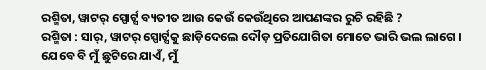ରଶ୍ମିତା, ୱାଟର୍ ସ୍ପୋର୍ଟ୍ସ ବ୍ୟତୀତ ଆଉ କେଉଁ କେଉଁଥିରେ ଆପଣଙ୍କର ରୁଚି ରହିଛି ?
ରଶ୍ମିତା : ସାର୍, ୱାଟର୍ ସ୍ପୋର୍ଟ୍ସକୁ ଛାଡ଼ିଦେଲେ ଦୌଡ଼ ପ୍ରତିଯୋଗିତା ମୋତେ ଭାରି ଭଲ ଲାଗେ । ଯେବେ ବି ମୁଁ ଛୁଟିରେ ଯାଏଁ, ମୁଁ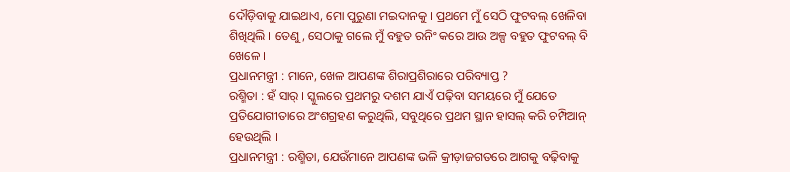ଦୌଡ଼ିବାକୁ ଯାଇଥାଏ, ମୋ ପୁରୁଣା ମଇଦାନକୁ । ପ୍ରଥମେ ମୁଁ ସେଠି ଫୁଟବଲ୍ ଖେଳିବା ଶିଖିଥିଲି । ତେଣୁ, ସେଠାକୁ ଗଲେ ମୁଁ ବହୁତ ରନିଂ କରେ ଆଉ ଅଳ୍ପ ବହୁତ ଫୁଟବଲ୍ ବି ଖେଳେ ।
ପ୍ରଧାନମନ୍ତ୍ରୀ : ମାନେ, ଖେଳ ଆପଣଙ୍କ ଶିରାପ୍ରଶିରାରେ ପରିବ୍ୟାପ୍ତ ?
ରଶ୍ମିତା : ହଁ ସାର୍ । ସ୍କୁଲରେ ପ୍ରଥମରୁ ଦଶମ ଯାଏଁ ପଢ଼ିବା ସମୟରେ ମୁଁ ଯେତେ ପ୍ରତିଯୋଗୀତାରେ ଅଂଶଗ୍ରହଣ କରୁଥିଲି, ସବୁଥିରେ ପ୍ରଥମ ସ୍ଥାନ ହାସଲ୍ କରି ଚମ୍ପିଆନ୍ ହେଉଥିଲି ।
ପ୍ରଧାନମନ୍ତ୍ରୀ : ରଶ୍ମିତା, ଯେଉଁମାନେ ଆପଣଙ୍କ ଭଳି କ୍ରୀଡ଼ାଜଗତରେ ଆଗକୁ ବଢ଼ିବାକୁ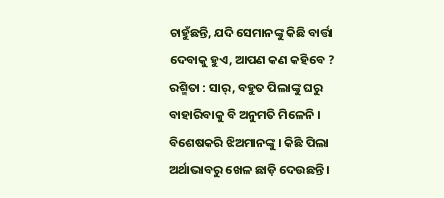ଚାହୁଁଛନ୍ତି, ଯଦି ସେମାନଙ୍କୁ କିଛି ବାର୍ତ୍ତା ଦେବାକୁ ହୁଏ, ଆପଣ କଣ କହିବେ ?
ରଶ୍ମିତା : ସାର୍, ବହୁତ ପିଲାଙ୍କୁ ଘରୁ ବାହାରିବାକୁ ବି ଅନୁମତି ମିଳେନି । ବିଶେଷକରି ଝିଅମାନଙ୍କୁ । କିଛି ପିଲା ଅର୍ଥାଭାବରୁ ଖେଳ ଛାଡ଼ି ଦେଉଛନ୍ତି ।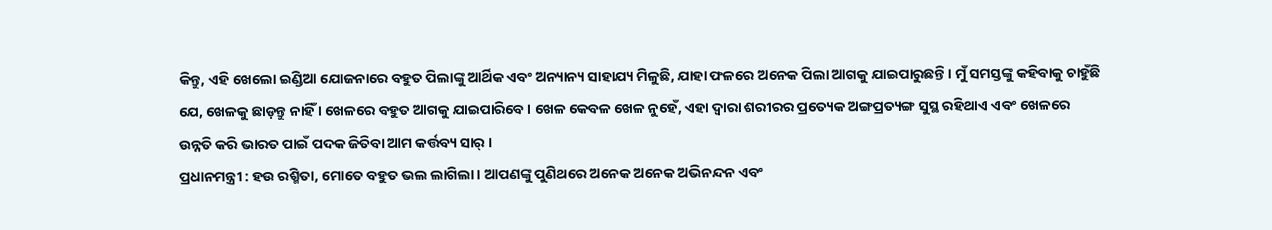କିନ୍ତୁ, ଏହି ଖେଲୋ ଇଣ୍ଡିଆ ଯୋଜନାରେ ବହୁତ ପିଲାଙ୍କୁ ଆର୍ଥିକ ଏବଂ ଅନ୍ୟାନ୍ୟ ସାହାଯ୍ୟ ମିଳୁଛି, ଯାହା ଫଳରେ ଅନେକ ପିଲା ଆଗକୁ ଯାଇପାରୁଛନ୍ତି । ମୁଁ ସମସ୍ତଙ୍କୁ କହିବାକୁ ଚାହୁଁଛି ଯେ, ଖେଳକୁ ଛାଡ଼ନ୍ତୁ ନାହିଁ । ଖେଳରେ ବହୁତ ଆଗକୁ ଯାଇପାରିବେ । ଖେଳ କେବଳ ଖେଳ ନୁହେଁ, ଏହା ଦ୍ୱାରା ଶରୀରର ପ୍ରତ୍ୟେକ ଅଙ୍ଗପ୍ରତ୍ୟଙ୍ଗ ସୁସ୍ଥ ରହିଥାଏ ଏବଂ ଖେଳରେ ଉନ୍ନତି କରି ଭାରତ ପାଇଁ ପଦକ ଜିତିବା ଆମ କର୍ତ୍ତବ୍ୟ ସାର୍ ।
ପ୍ରଧାନମନ୍ତ୍ରୀ : ହଉ ରଶ୍ମିତା, ମୋତେ ବହୁତ ଭଲ ଲାଗିଲା । ଆପଣଙ୍କୁ ପୁଣିଥରେ ଅନେକ ଅନେକ ଅଭିନନ୍ଦନ ଏବଂ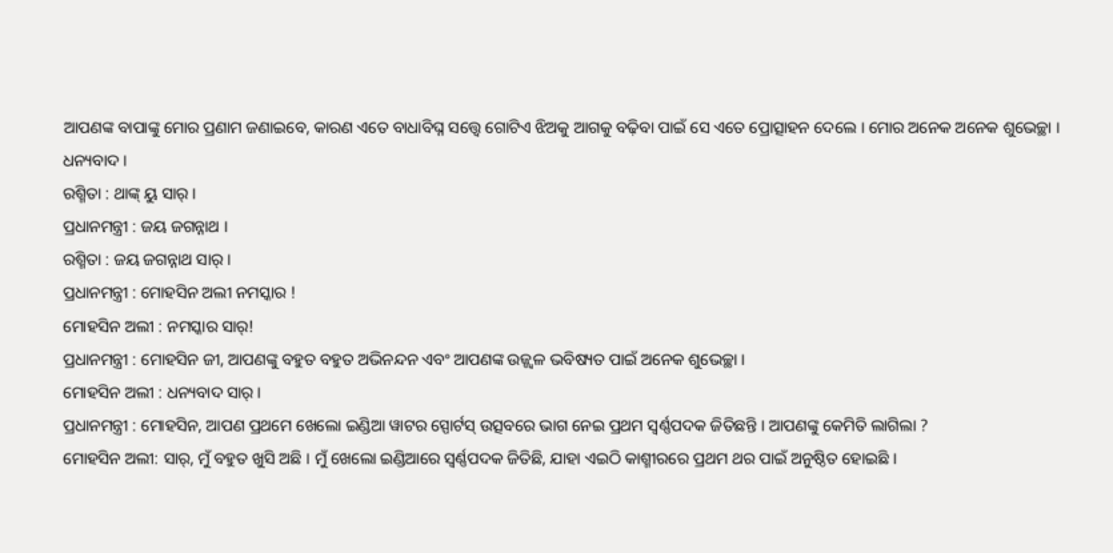ଆପଣଙ୍କ ବାପାଙ୍କୁ ମୋର ପ୍ରଣାମ ଜଣାଇବେ, କାରଣ ଏତେ ବାଧାବିଘ୍ନ ସତ୍ତ୍ୱେ ଗୋଟିଏ ଝିଅକୁ ଆଗକୁ ବଢ଼ିବା ପାଇଁ ସେ ଏତେ ପ୍ରୋତ୍ସାହନ ଦେଲେ । ମୋର ଅନେକ ଅନେକ ଶୁଭେଚ୍ଛା । ଧନ୍ୟବାଦ ।
ରଶ୍ମିତା : ଥାଙ୍କ୍ ୟୁ ସାର୍ ।
ପ୍ରଧାନମନ୍ତ୍ରୀ : ଜୟ ଜଗନ୍ନାଥ ।
ରଶ୍ମିତା : ଜୟ ଜଗନ୍ନାଥ ସାର୍ ।
ପ୍ରଧାନମନ୍ତ୍ରୀ : ମୋହସିନ ଅଲୀ ନମସ୍କାର !
ମୋହସିନ ଅଲୀ : ନମସ୍କାର ସାର୍!
ପ୍ରଧାନମନ୍ତ୍ରୀ : ମୋହସିନ ଜୀ, ଆପଣଙ୍କୁ ବହୁତ ବହୁତ ଅଭିନନ୍ଦନ ଏବଂ ଆପଣଙ୍କ ଉଜ୍ଜ୍ୱଳ ଭବିଷ୍ୟତ ପାଇଁ ଅନେକ ଶୁଭେଚ୍ଛା ।
ମୋହସିନ ଅଲୀ : ଧନ୍ୟବାଦ ସାର୍ ।
ପ୍ରଧାନମନ୍ତ୍ରୀ : ମୋହସିନ, ଆପଣ ପ୍ରଥମେ ଖେଲୋ ଇଣ୍ଡିଆ ୱାଟର ସ୍ପୋର୍ଟସ୍ ଉତ୍ସବରେ ଭାଗ ନେଇ ପ୍ରଥମ ସ୍ୱର୍ଣ୍ଣପଦକ ଜିତିଛନ୍ତି । ଆପଣଙ୍କୁ କେମିତି ଲାଗିଲା ?
ମୋହସିନ ଅଲୀ: ସାର୍, ମୁଁ ବହୁତ ଖୁସି ଅଛି । ମୁଁ ଖେଲୋ ଇଣ୍ଡିଆରେ ସ୍ୱର୍ଣ୍ଣପଦକ ଜିତିଛି, ଯାହା ଏଇଠି କାଶ୍ମୀରରେ ପ୍ରଥମ ଥର ପାଇଁ ଅନୁଷ୍ଠିତ ହୋଇଛି ।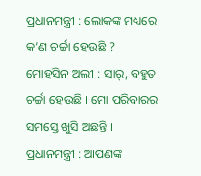ପ୍ରଧାନମନ୍ତ୍ରୀ : ଲୋକଙ୍କ ମଧ୍ୟରେ କ’ଣ ଚର୍ଚ୍ଚା ହେଉଛି ?
ମୋହସିନ ଅଲୀ : ସାର୍, ବହୁତ ଚର୍ଚ୍ଚା ହେଉଛି । ମୋ ପରିବାରର ସମସ୍ତେ ଖୁସି ଅଛନ୍ତି ।
ପ୍ରଧାନମନ୍ତ୍ରୀ : ଆପଣଙ୍କ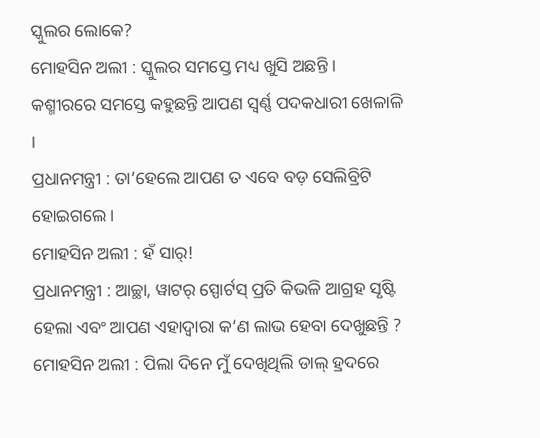ସ୍କୁଲର ଲୋକେ?
ମୋହସିନ ଅଲୀ : ସ୍କୁଲର ସମସ୍ତେ ମଧ୍ୟ ଖୁସି ଅଛନ୍ତି । କଶ୍ମୀରରେ ସମସ୍ତେ କହୁଛନ୍ତି ଆପଣ ସ୍ୱର୍ଣ୍ଣ ପଦକଧାରୀ ଖେଳାଳି ।
ପ୍ରଧାନମନ୍ତ୍ରୀ : ତା’ହେଲେ ଆପଣ ତ ଏବେ ବଡ଼ ସେଲିବ୍ରିଟି ହୋଇଗଲେ ।
ମୋହସିନ ଅଲୀ : ହଁ ସାର୍!
ପ୍ରଧାନମନ୍ତ୍ରୀ : ଆଚ୍ଛା, ୱାଟର୍ ସ୍ପୋର୍ଟସ୍ ପ୍ରତି କିଭଳି ଆଗ୍ରହ ସୃଷ୍ଟି ହେଲା ଏବଂ ଆପଣ ଏହାଦ୍ୱାରା କ’ଣ ଲାଭ ହେବା ଦେଖୁଛନ୍ତି ?
ମୋହସିନ ଅଲୀ : ପିଲା ଦିନେ ମୁଁ ଦେଖିଥିଲି ଡାଲ୍ ହ୍ରଦରେ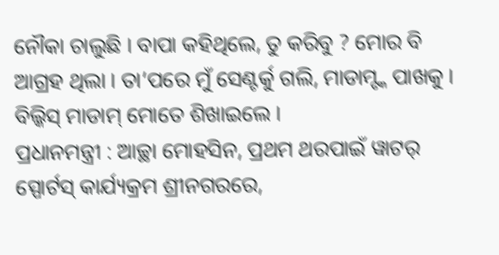ନୌକା ଚାଲୁଛି । ବାପା କହିଥିଲେ, ତୁ କରିବୁ ? ମୋର ବି ଆଗ୍ରହ ଥିଲା । ତା’ପରେ ମୁଁ ସେଣ୍ଟର୍କୁ ଗଲି, ମାଡାମ୍ଙ୍କ ପାଖକୁ । ବିଲ୍କିସ୍ ମାଡାମ୍ ମୋତେ ଶିଖାଇଲେ ।
ପ୍ରଧାନମନ୍ତ୍ରୀ : ଆଚ୍ଛା ମୋହସିନ, ପ୍ରଥମ ଥରପାଇଁ ୱାଟର୍ ସ୍ପୋର୍ଟସ୍ କାର୍ଯ୍ୟକ୍ରମ ଶ୍ରୀନଗରରେ,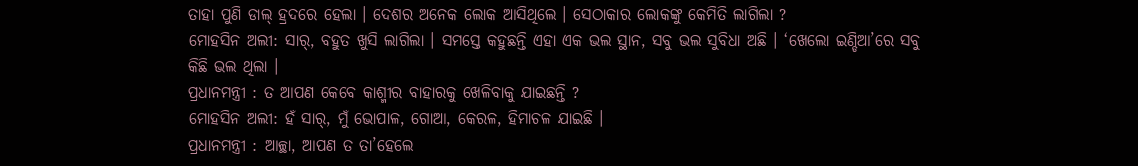ତାହା ପୁଣି ଡାଲ୍ ହ୍ରଦରେ ହେଲା । ଦେଶର ଅନେକ ଲୋକ ଆସିଥିଲେ । ସେଠାକାର ଲୋକଙ୍କୁ କେମିତି ଲାଗିଲା ?
ମୋହସିନ ଅଲୀ: ସାର୍, ବହୁତ ଖୁସି ଲାଗିଲା । ସମସ୍ତେ କହୁଛନ୍ତି ଏହା ଏକ ଭଲ ସ୍ଥାନ, ସବୁ ଭଲ ସୁବିଧା ଅଛି । ‘ଖେଲୋ ଇଣ୍ଡିଆ’ରେ ସବୁ କିଛି ଭଲ ଥିଲା ।
ପ୍ରଧାନମନ୍ତ୍ରୀ : ତ ଆପଣ କେବେ କାଶ୍ମୀର ବାହାରକୁ ଖେଳିବାକୁ ଯାଇଛନ୍ତି ?
ମୋହସିନ ଅଲୀ: ହଁ ସାର୍, ମୁଁ ଭୋପାଳ, ଗୋଆ, କେରଳ, ହିମାଚଳ ଯାଇଛି ।
ପ୍ରଧାନମନ୍ତ୍ରୀ : ଆଚ୍ଛା, ଆପଣ ତ ତା’ହେଲେ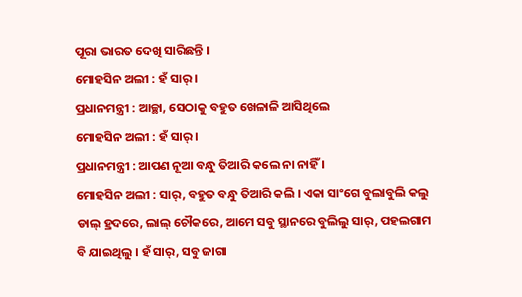ପୂରା ଭାରତ ଦେଖି ସାରିଛନ୍ତି ।
ମୋହସିନ ଅଲୀ : ହଁ ସାର୍ ।
ପ୍ରଧାନମନ୍ତ୍ରୀ : ଆଚ୍ଛା, ସେଠାକୁ ବହୁତ ଖେଳାଳି ଆସିଥିଲେ
ମୋହସିନ ଅଲୀ : ହଁ ସାର୍ ।
ପ୍ରଧାନମନ୍ତ୍ରୀ : ଆପଣ ନୂଆ ବନ୍ଧୁ ତିଆରି କଲେ ନା ନାହିଁ ।
ମୋହସିନ ଅଲୀ : ସାର୍, ବହୁତ ବନ୍ଧୁ ତିଆରି କଲି । ଏକା ସାଂଗେ ବୁଲାବୁଲି କଲୁ ଡାଲ୍ ହ୍ରଦରେ, ଲାଲ୍ ଚୌକରେ, ଆମେ ସବୁ ସ୍ଥାନରେ ବୁଲିଲୁ ସାର୍, ପହଲଗାମ ବି ଯାଇଥିଲୁ । ହଁ ସାର୍, ସବୁ ଜାଗା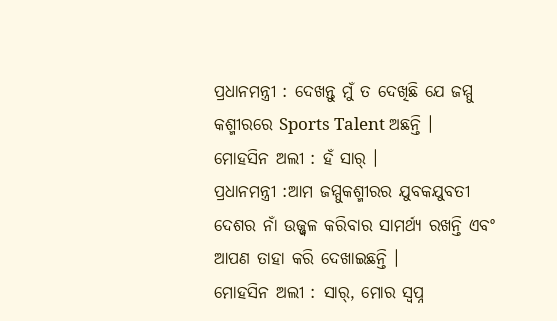ପ୍ରଧାନମନ୍ତ୍ରୀ : ଦେଖନ୍ତୁ ମୁଁ ତ ଦେଖିଛି ଯେ ଜମ୍ମୁ କଶ୍ମୀରରେ Sports Talent ଅଛନ୍ତି ।
ମୋହସିନ ଅଲୀ : ହଁ ସାର୍ ।
ପ୍ରଧାନମନ୍ତ୍ରୀ :ଆମ ଜମ୍ମୁକଶ୍ମୀରର ଯୁବକଯୁବତୀ ଦେଶର ନାଁ ଉଜ୍ଜ୍ୱଳ କରିବାର ସାମର୍ଥ୍ୟ ରଖନ୍ତି ଏବଂ ଆପଣ ତାହା କରି ଦେଖାଇଛନ୍ତି ।
ମୋହସିନ ଅଲୀ : ସାର୍, ମୋର ସ୍ୱପ୍ନ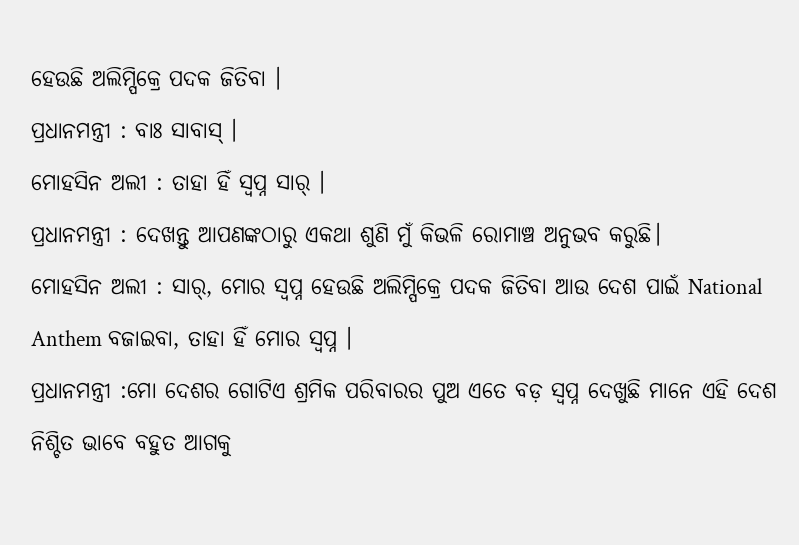ହେଉଛି ଅଲିମ୍ପିକ୍ରେ ପଦକ ଜିତିବା ।
ପ୍ରଧାନମନ୍ତ୍ରୀ : ବାଃ ସାବାସ୍ ।
ମୋହସିନ ଅଲୀ : ତାହା ହିଁ ସ୍ୱପ୍ନ ସାର୍ ।
ପ୍ରଧାନମନ୍ତ୍ରୀ : ଦେଖନ୍ତୁ ଆପଣଙ୍କଠାରୁ ଏକଥା ଶୁଣି ମୁଁ କିଭଳି ରୋମାଞ୍ଚ ଅନୁଭବ କରୁଛି।
ମୋହସିନ ଅଲୀ : ସାର୍, ମୋର ସ୍ୱପ୍ନ ହେଉଛି ଅଲିମ୍ପିକ୍ରେ ପଦକ ଜିତିବା ଆଉ ଦେଶ ପାଇଁ National Anthem ବଜାଇବା, ତାହା ହିଁ ମୋର ସ୍ୱପ୍ନ ।
ପ୍ରଧାନମନ୍ତ୍ରୀ :ମୋ ଦେଶର ଗୋଟିଏ ଶ୍ରମିକ ପରିବାରର ପୁଅ ଏତେ ବଡ଼ ସ୍ୱପ୍ନ ଦେଖୁଛି ମାନେ ଏହି ଦେଶ ନିଶ୍ଚିତ ଭାବେ ବହୁତ ଆଗକୁ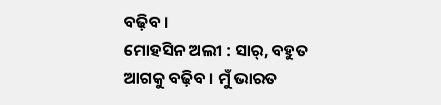ବଢ଼ିବ ।
ମୋହସିନ ଅଲୀ : ସାର୍, ବହୁତ ଆଗକୁ ବଢ଼ିବ । ମୁଁ ଭାରତ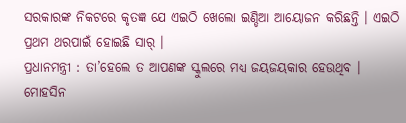ସରକାରଙ୍କ ନିକଟରେ କୃତଜ୍ଞ ଯେ ଏଇଠି ଖେଲୋ ଇଣ୍ଡିଆ ଆୟୋଜନ କରିଛନ୍ତି । ଏଇଠି ପ୍ରଥମ ଥରପାଇଁ ହୋଇଛି ସାର୍ ।
ପ୍ରଧାନମନ୍ତ୍ରୀ : ତା’ହେଲେ ତ ଆପଣଙ୍କ ସ୍କୁଲରେ ମଧ୍ୟ ଜୟଜୟକାର ହେଉଥିବ ।
ମୋହସିନ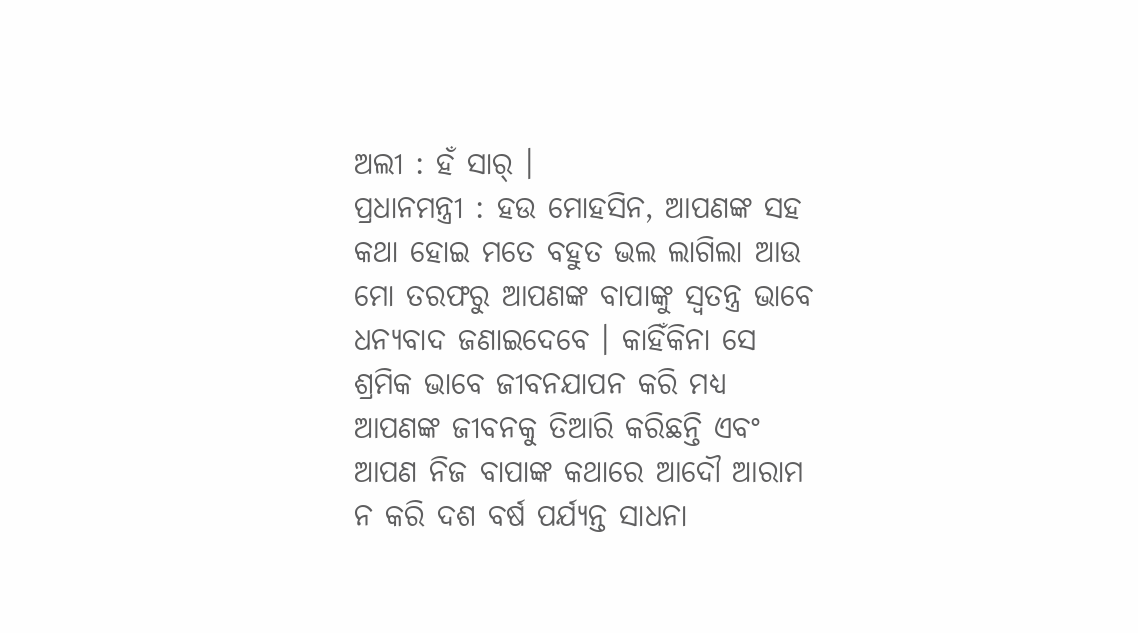ଅଲୀ : ହଁ ସାର୍ ।
ପ୍ରଧାନମନ୍ତ୍ରୀ : ହଉ ମୋହସିନ, ଆପଣଙ୍କ ସହ କଥା ହୋଇ ମତେ ବହୁତ ଭଲ ଲାଗିଲା ଆଉ ମୋ ତରଫରୁ ଆପଣଙ୍କ ବାପାଙ୍କୁ ସ୍ୱତନ୍ତ୍ର ଭାବେ ଧନ୍ୟବାଦ ଜଣାଇଦେବେ । କାହିଁକିନା ସେ ଶ୍ରମିକ ଭାବେ ଜୀବନଯାପନ କରି ମଧ୍ୟ ଆପଣଙ୍କ ଜୀବନକୁ ତିଆରି କରିଛନ୍ତି ଏବଂ ଆପଣ ନିଜ ବାପାଙ୍କ କଥାରେ ଆଦୌ ଆରାମ ନ କରି ଦଶ ବର୍ଷ ପର୍ଯ୍ୟନ୍ତ ସାଧନା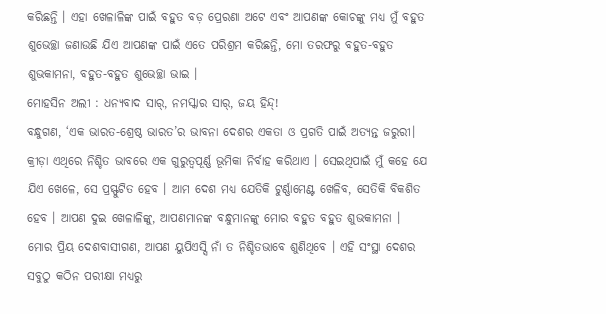କରିଛନ୍ତି । ଏହା ଖେଳାଳିଙ୍କ ପାଇଁ ବହୁତ ବଡ଼ ପ୍ରେରଣା ଅଟେ ଏବଂ ଆପଣଙ୍କ କୋଚଙ୍କୁ ମଧ୍ୟ ମୁଁ ବହୁତ ଶୁଭେଚ୍ଛା ଜଣାଉଛି ଯିଏ ଆପଣଙ୍କ ପାଇଁ ଏତେ ପରିଶ୍ରମ କରିଛନ୍ତି, ମୋ ତରଫରୁ ବହୁତ-ବହୁତ ଶୁଭକାମନା, ବହୁତ-ବହୁତ ଶୁଭେଚ୍ଛା ଭାଇ ।
ମୋହସିନ ଅଲୀ : ଧନ୍ୟବାଦ ସାର୍, ନମସ୍କାର ସାର୍, ଜୟ ହିନ୍ଦ୍!
ବନ୍ଧୁଗଣ, ‘ଏକ ଭାରତ-ଶ୍ରେଷ୍ଠ ଭାରତ’ର ଭାବନା ଦେଶର ଏକତା ଓ ପ୍ରଗତି ପାଇଁ ଅତ୍ୟନ୍ତ ଜରୁରୀ। କ୍ରୀଡ଼ା ଏଥିରେ ନିଶ୍ଚିତ ଭାବରେ ଏକ ଗୁରୁତ୍ୱପୂର୍ଣ୍ଣ ଭୂମିକା ନିର୍ବାହ କରିଥାଏ । ସେଇଥିପାଇଁ ମୁଁ କହେ ଯେ ଯିଏ ଖେଳେ, ସେ ପ୍ରସ୍ଫୁଟିତ ହେବ । ଆମ ଦେଶ ମଧ୍ୟ ଯେତିକି ଟୁର୍ଣ୍ଣାମେଣ୍ଟ ଖେଳିବ, ସେତିକି ବିକଶିତ ହେବ । ଆପଣ ଦୁଇ ଖେଳାଳିଙ୍କୁ, ଆପଣମାନଙ୍କ ବନ୍ଧୁମାନଙ୍କୁ ମୋର ବହୁତ ବହୁତ ଶୁଭକାମନା ।
ମୋର ପ୍ରିୟ ଦେଶବାସୀଗଣ, ଆପଣ ୟୁପିଏସ୍ସି ନାଁ ତ ନିଶ୍ଚିତଭାବେ ଶୁଣିଥିବେ । ଏହି ସଂସ୍ଥା ଦେଶର ସବୁଠୁ କଠିନ ପରୀକ୍ଷା ମଧ୍ୟରୁ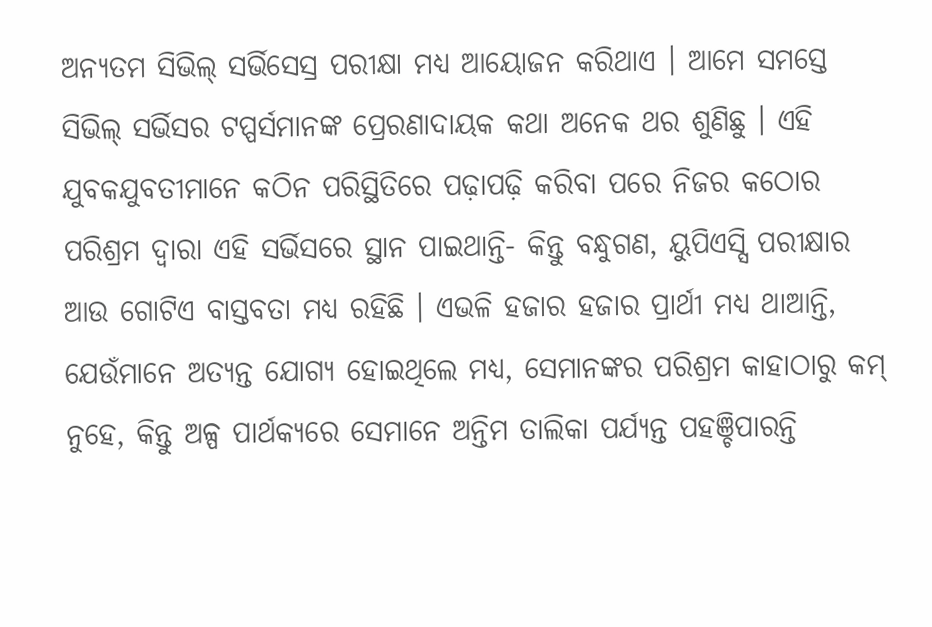ଅନ୍ୟତମ ସିଭିଲ୍ ସର୍ଭିସେସ୍ର ପରୀକ୍ଷା ମଧ୍ୟ ଆୟୋଜନ କରିଥାଏ । ଆମେ ସମସ୍ତେ ସିଭିଲ୍ ସର୍ଭିସର ଟପ୍ପର୍ସମାନଙ୍କ ପ୍ରେରଣାଦାୟକ କଥା ଅନେକ ଥର ଶୁଣିଛୁ । ଏହି ଯୁବକଯୁବତୀମାନେ କଠିନ ପରିସ୍ଥିତିରେ ପଢ଼ାପଢ଼ି କରିବା ପରେ ନିଜର କଠୋର ପରିଶ୍ରମ ଦ୍ୱାରା ଏହି ସର୍ଭିସରେ ସ୍ଥାନ ପାଇଥାନ୍ତି- କିନ୍ତୁ ବନ୍ଧୁଗଣ, ୟୁପିଏସ୍ସି ପରୀକ୍ଷାର ଆଉ ଗୋଟିଏ ବାସ୍ତବତା ମଧ୍ୟ ରହିଛି । ଏଭଳି ହଜାର ହଜାର ପ୍ରାର୍ଥୀ ମଧ୍ୟ ଥାଆନ୍ତି, ଯେଉଁମାନେ ଅତ୍ୟନ୍ତ ଯୋଗ୍ୟ ହୋଇଥିଲେ ମଧ୍ୟ, ସେମାନଙ୍କର ପରିଶ୍ରମ କାହାଠାରୁ କମ୍ ନୁହେ, କିନ୍ତୁ ଅଳ୍ପ ପାର୍ଥକ୍ୟରେ ସେମାନେ ଅନ୍ତିମ ତାଲିକା ପର୍ଯ୍ୟନ୍ତ ପହଞ୍ଚିପାରନ୍ତି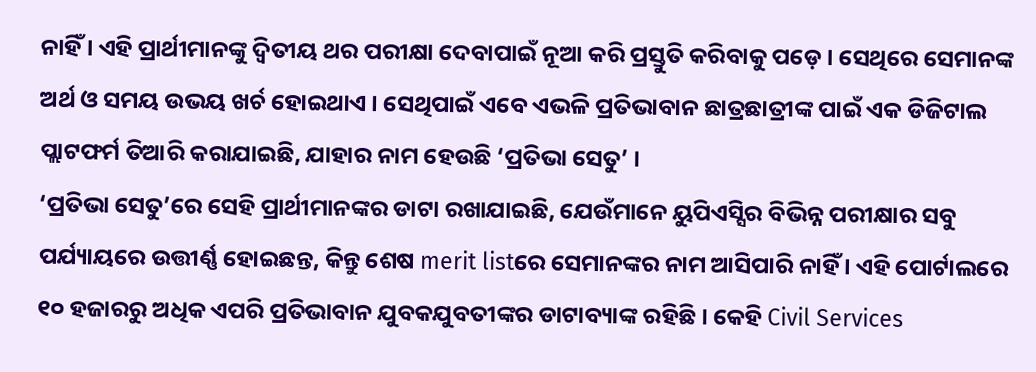ନାହିଁ । ଏହି ପ୍ରାର୍ଥୀମାନଙ୍କୁ ଦ୍ୱିତୀୟ ଥର ପରୀକ୍ଷା ଦେବାପାଇଁ ନୂଆ କରି ପ୍ରସ୍ତୁତି କରିବାକୁ ପଡ଼େ । ସେଥିରେ ସେମାନଙ୍କ ଅର୍ଥ ଓ ସମୟ ଉଭୟ ଖର୍ଚ ହୋଇଥାଏ । ସେଥିପାଇଁ ଏବେ ଏଭଳି ପ୍ରତିଭାବାନ ଛାତ୍ରଛାତ୍ରୀଙ୍କ ପାଇଁ ଏକ ଡିଜିଟାଲ ପ୍ଲାଟଫର୍ମ ତିଆରି କରାଯାଇଛି, ଯାହାର ନାମ ହେଉଛି ‘ପ୍ରତିଭା ସେତୁ’ ।
‘ପ୍ରତିଭା ସେତୁ’ରେ ସେହି ପ୍ରାର୍ଥୀମାନଙ୍କର ଡାଟା ରଖାଯାଇଛି, ଯେଉଁମାନେ ୟୁପିଏସ୍ସିର ବିଭିନ୍ନ ପରୀକ୍ଷାର ସବୁ ପର୍ଯ୍ୟାୟରେ ଉତ୍ତୀର୍ଣ୍ଣ ହୋଇଛନ୍ତ, କିନ୍ତୁ ଶେଷ merit listରେ ସେମାନଙ୍କର ନାମ ଆସିପାରି ନାହିଁ । ଏହି ପୋର୍ଟାଲରେ ୧୦ ହଜାରରୁ ଅଧିକ ଏପରି ପ୍ରତିଭାବାନ ଯୁବକଯୁବତୀଙ୍କର ଡାଟାବ୍ୟାଙ୍କ ରହିଛି । କେହି Civil Services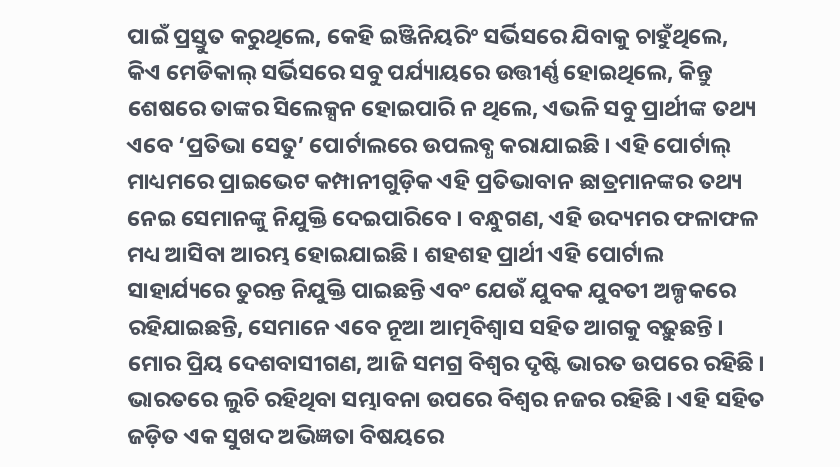ପାଇଁ ପ୍ରସ୍ତୁତ କରୁଥିଲେ, କେହି ଇଞ୍ଜିନିୟରିଂ ସର୍ଭିସରେ ଯିବାକୁ ଚାହୁଁଥିଲେ, କିଏ ମେଡିକାଲ୍ ସର୍ଭିସରେ ସବୁ ପର୍ଯ୍ୟାୟରେ ଉତ୍ତୀର୍ଣ୍ଣ ହୋଇଥିଲେ, କିନ୍ତୁ ଶେଷରେ ତାଙ୍କର ସିଲେକ୍ସନ ହୋଇପାରି ନ ଥିଲେ, ଏଭଳି ସବୁ ପ୍ରାର୍ଥୀଙ୍କ ତଥ୍ୟ ଏବେ ‘ପ୍ରତିଭା ସେତୁ’ ପୋର୍ଟାଲରେ ଉପଲବ୍ଧ କରାଯାଇଛି । ଏହି ପୋର୍ଟାଲ୍ ମାଧ୍ୟମରେ ପ୍ରାଇଭେଟ କମ୍ପାନୀଗୁଡ଼ିକ ଏହି ପ୍ରତିଭାବାନ ଛାତ୍ରମାନଙ୍କର ତଥ୍ୟ ନେଇ ସେମାନଙ୍କୁ ନିଯୁକ୍ତି ଦେଇପାରିବେ । ବନ୍ଧୁଗଣ, ଏହି ଉଦ୍ୟମର ଫଳାଫଳ ମଧ୍ୟ ଆସିବା ଆରମ୍ଭ ହୋଇଯାଇଛି । ଶହଶହ ପ୍ରାର୍ଥୀ ଏହି ପୋର୍ଟାଲ ସାହାର୍ଯ୍ୟରେ ତୁରନ୍ତ ନିଯୁକ୍ତି ପାଇଛନ୍ତି ଏବଂ ଯେଉଁ ଯୁବକ ଯୁବତୀ ଅଳ୍ପକରେ ରହିଯାଇଛନ୍ତି, ସେମାନେ ଏବେ ନୂଆ ଆତ୍ମବିଶ୍ୱାସ ସହିତ ଆଗକୁ ବଢ଼ୁଛନ୍ତି ।
ମୋର ପ୍ରିୟ ଦେଶବାସୀଗଣ, ଆଜି ସମଗ୍ର ବିଶ୍ୱର ଦୃଷ୍ଟି ଭାରତ ଉପରେ ରହିଛି । ଭାରତରେ ଲୁଚି ରହିଥିବା ସମ୍ଭାବନା ଉପରେ ବିଶ୍ୱର ନଜର ରହିଛି । ଏହି ସହିତ ଜଡ଼ିତ ଏକ ସୁଖଦ ଅଭିଜ୍ଞତା ବିଷୟରେ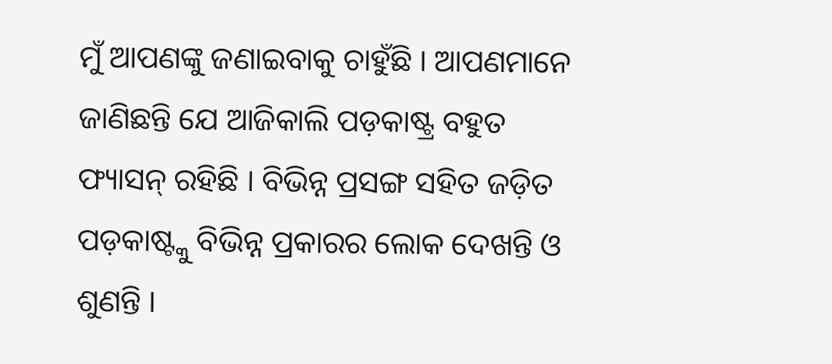ମୁଁ ଆପଣଙ୍କୁ ଜଣାଇବାକୁ ଚାହୁଁଛି । ଆପଣମାନେ ଜାଣିଛନ୍ତି ଯେ ଆଜିକାଲି ପଡ଼କାଷ୍ଟ୍ର ବହୁତ ଫ୍ୟାସନ୍ ରହିଛି । ବିଭିନ୍ନ ପ୍ରସଙ୍ଗ ସହିତ ଜଡ଼ିତ ପଡ଼କାଷ୍ଟ୍କୁ ବିଭିନ୍ନ ପ୍ରକାରର ଲୋକ ଦେଖନ୍ତି ଓ ଶୁଣନ୍ତି ।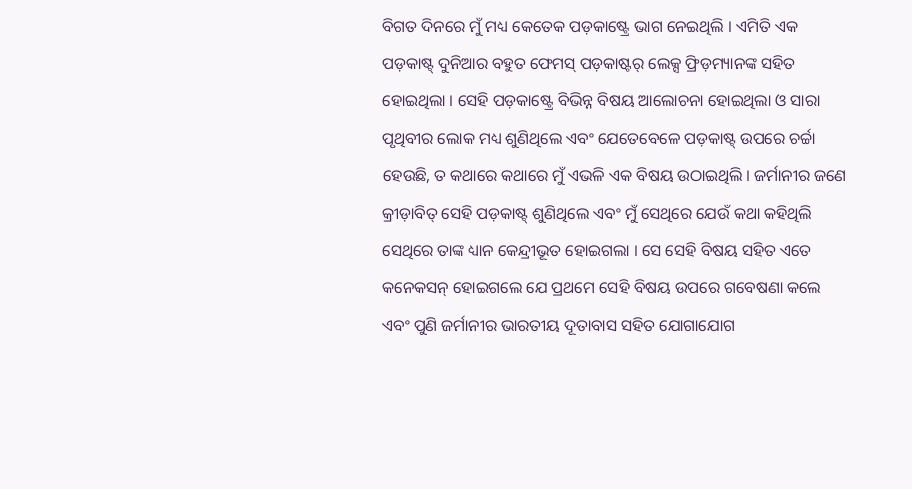ବିଗତ ଦିନରେ ମୁଁ ମଧ୍ୟ କେତେକ ପଡ଼କାଷ୍ଟ୍ରେ ଭାଗ ନେଇଥିଲି । ଏମିତି ଏକ ପଡ଼କାଷ୍ଟ୍ ଦୁନିଆର ବହୁତ ଫେମସ୍ ପଡ଼କାଷ୍ଟର୍ ଲେକ୍ସ ଫ୍ରିଡ଼ମ୍ୟାନଙ୍କ ସହିତ ହୋଇଥିଲା । ସେହି ପଡ଼କାଷ୍ଟ୍ରେ ବିଭିନ୍ନ ବିଷୟ ଆଲୋଚନା ହୋଇଥିଲା ଓ ସାରା ପୃଥିବୀର ଲୋକ ମଧ୍ୟ ଶୁଣିଥିଲେ ଏବଂ ଯେତେବେଳେ ପଡ଼କାଷ୍ଟ୍ ଉପରେ ଚର୍ଚ୍ଚା ହେଉଛି, ତ କଥାରେ କଥାରେ ମୁଁ ଏଭଳି ଏକ ବିଷୟ ଉଠାଇଥିଲି । ଜର୍ମାନୀର ଜଣେ କ୍ରୀଡ଼ାବିତ୍ ସେହି ପଡ଼କାଷ୍ଟ୍ ଶୁଣିଥିଲେ ଏବଂ ମୁଁ ସେଥିରେ ଯେଉଁ କଥା କହିଥିଲି ସେଥିରେ ତାଙ୍କ ଧ୍ୟାନ କେନ୍ଦ୍ରୀଭୂତ ହୋଇଗଲା । ସେ ସେହି ବିଷୟ ସହିତ ଏତେ କନେକସନ୍ ହୋଇଗଲେ ଯେ ପ୍ରଥମେ ସେହି ବିଷୟ ଉପରେ ଗବେଷଣା କଲେ ଏବଂ ପୁଣି ଜର୍ମାନୀର ଭାରତୀୟ ଦୂତାବାସ ସହିତ ଯୋଗାଯୋଗ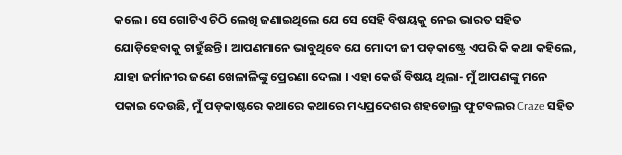କଲେ । ସେ ଗୋଟିଏ ଚିଠି ଲେଖି ଜଣାଇଥିଲେ ଯେ ସେ ସେହି ବିଷୟକୁ ନେଇ ଭାରତ ସହିତ ଯୋଡ଼ିହେବାକୁ ଚାହୁଁଛନ୍ତି । ଆପଣମାନେ ଭାବୁଥିବେ ଯେ ମୋଦୀ ଜୀ ପଡ଼କାଷ୍ଟ୍ରେ ଏପରି କି କଥା କହିଲେ, ଯାହା ଜର୍ମାନୀର ଜଣେ ଖେଳାଳିଙ୍କୁ ପ୍ରେରଣା ଦେଲା । ଏହା କେଉଁ ବିଷୟ ଥିଲା- ମୁଁ ଆପଣଙ୍କୁ ମନେ ପକାଇ ଦେଉଛି, ମୁଁ ପଡ଼କାଷ୍ଟରେ କଥାରେ କଥାରେ ମଧ୍ୟପ୍ରଦେଶର ଶହଡୋଲ୍ର ଫୁଟବଲର Craze ସହିତ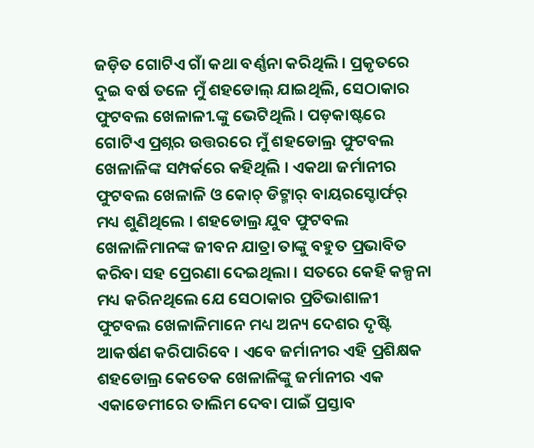ଜଡ଼ିତ ଗୋଟିଏ ଗାଁ କଥା ବର୍ଣ୍ଣନା କରିଥିଲି । ପ୍ରକୃତରେ ଦୁଇ ବର୍ଷ ତଳେ ମୁଁ ଶହଡୋଲ୍ ଯାଇଥିଲି, ସେଠାକାର ଫୁଟବଲ ଖେଳାଳୀ.ଙ୍କୁ ଭେଟିଥିଲି । ପଡ଼କାଷ୍ଟରେ ଗୋଟିଏ ପ୍ରଶ୍ନର ଉତ୍ତରରେ ମୁଁ ଶହଡୋଲ୍ର ଫୁଟବଲ ଖେଳାଳିଙ୍କ ସମ୍ପର୍କରେ କହିଥିଲି । ଏକଥା ଜର୍ମାନୀର ଫୁଟବଲ ଖେଳାଳି ଓ କୋଚ୍ ଡିଟ୍ମାର୍ ବାୟରସ୍ଡୋର୍ଫର୍ ମଧ୍ୟ ଶୁଣିଥିଲେ । ଶହଡୋଲ୍ର ଯୁବ ଫୁଟବଲ ଖେଳାଳିମାନଙ୍କ ଜୀବନ ଯାତ୍ରା ତାଙ୍କୁ ବହୁତ ପ୍ରଭାବିତ କରିବା ସହ ପ୍ରେରଣା ଦେଇଥିଲା । ସତରେ କେହି କଳ୍ପନା ମଧ୍ୟ କରିନଥିଲେ ଯେ ସେଠାକାର ପ୍ରତିଭାଶାଳୀ ଫୁଟବଲ ଖେଳାଳିମାନେ ମଧ୍ୟ ଅନ୍ୟ ଦେଶର ଦୃଷ୍ଟି ଆକର୍ଷଣ କରିପାରିବେ । ଏବେ ଜର୍ମାନୀର ଏହି ପ୍ରଶିକ୍ଷକ ଶହଡୋଲ୍ର କେତେକ ଖେଳାଳିଙ୍କୁ ଜର୍ମାନୀର ଏକ ଏକାଡେମୀରେ ତାଲିମ ଦେବା ପାଇଁ ପ୍ରସ୍ତାବ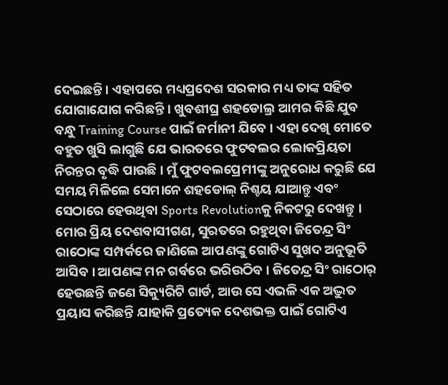ଦେଇଛନ୍ତି । ଏହାପରେ ମଧ୍ୟପ୍ରଦେଶ ସରକାର ମଧ୍ୟ ତାଙ୍କ ସହିତ ଯୋଗାଯୋଗ କରିଛନ୍ତି । ଖୁବଶୀଘ୍ର ଶହଡୋଲ୍ର ଆମର କିଛି ଯୁବ ବନ୍ଧୁ Training Course ପାଇଁ ଜର୍ମାନୀ ଯିବେ । ଏହା ଦେଖି ମୋତେ ବହୁତ ଖୁସି ଲାଗୁଛି ଯେ ଭାରତରେ ଫୁଟବଲର ଲୋକପ୍ରିୟତା ନିରନ୍ତର ବୃଦ୍ଧି ପାଉଛି । ମୁଁ ଫୁଟବଲପ୍ରେମୀଙ୍କୁ ଅନୁରୋଧ କରୁଛି ଯେ ସମୟ ମିଳିଲେ ସେମାନେ ଶହଡୋଲ୍ ନିଶ୍ଚୟ ଯାଆନ୍ତୁ ଏବଂ ସେଠାରେ ହେଉଥିବା Sports Revolutionକୁ ନିକଟରୁ ଦେଖନ୍ତୁ ।
ମୋର ପ୍ରିୟ ଦେଶବାସୀଗଣ, ସୁରତରେ ରହୁଥିବା ଜିତେନ୍ଦ୍ର ସିଂ ରାଠୋଙ୍କ ସମ୍ପର୍କରେ ଜାଣିଲେ ଆପଣଙ୍କୁ ଗୋଟିଏ ସୁଖଦ ଅନୁଭୂତି ଆସିବ । ଆପଣଙ୍କ ମନ ଗର୍ବରେ ଭରିଉଠିବ । ଜିତେନ୍ଦ୍ର ସିଂ ରାଠୋର୍ ହେଉଛନ୍ତି ଜଣେ ସିକ୍ୟୁରିଟି ଗାର୍ଡ, ଆଉ ସେ ଏଭଳି ଏକ ଅଦ୍ଭୁତ ପ୍ରୟାସ କରିଛନ୍ତି ଯାହାକି ପ୍ରତ୍ୟେକ ଦେଶଭକ୍ତ ପାଇଁ ଗୋଟିଏ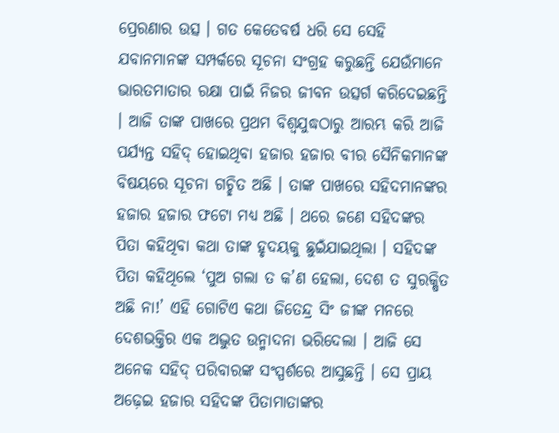ପ୍ରେରଣାର ଉତ୍ସ । ଗତ କେତେବର୍ଷ ଧରି ସେ ସେହି ଯବାନମାନଙ୍କ ସମ୍ପର୍କରେ ସୂଚନା ସଂଗ୍ରହ କରୁଛନ୍ତି ଯେଉଁମାନେ ଭାରତମାତାର ରକ୍ଷା ପାଇଁ ନିଜର ଜୀବନ ଉତ୍ସର୍ଗ କରିଦେଇଛନ୍ତି । ଆଜି ତାଙ୍କ ପାଖରେ ପ୍ରଥମ ବିଶ୍ୱଯୁଦ୍ଧଠାରୁ ଆରମ୍ଭ କରି ଆଜି ପର୍ଯ୍ୟନ୍ତ ସହିଦ୍ ହୋଇଥିବା ହଜାର ହଜାର ବୀର ସୈନିକମାନଙ୍କ ବିଷୟରେ ସୂଚନା ଗଚ୍ଛିତ ଅଛି । ତାଙ୍କ ପାଖରେ ସହିଦମାନଙ୍କର ହଜାର ହଜାର ଫଟୋ ମଧ୍ୟ ଅଛି । ଥରେ ଜଣେ ସହିଦଙ୍କର ପିତା କହିଥିବା କଥା ତାଙ୍କ ହୃଦୟକୁ ଛୁଇଁଯାଇଥିଲା । ସହିଦଙ୍କ ପିତା କହିଥିଲେ ‘ପୁଅ ଗଲା ତ କ’ଣ ହେଲା, ଦେଶ ତ ସୁରକ୍ଷିତ ଅଛି ନା!’ ଏହି ଗୋଟିଏ କଥା ଜିତେନ୍ଦ୍ର ସିଂ ଜୀଙ୍କ ମନରେ ଦେଶଭକ୍ତିର ଏକ ଅଦ୍ଭୁତ ଉନ୍ମାଦନା ଭରିଦେଲା । ଆଜି ସେ ଅନେକ ସହିଦ୍ ପରିବାରଙ୍କ ସଂସ୍ପର୍ଶରେ ଆସୁଛନ୍ତି । ସେ ପ୍ରାୟ ଅଢ଼େଇ ହଜାର ସହିଦଙ୍କ ପିତାମାତାଙ୍କର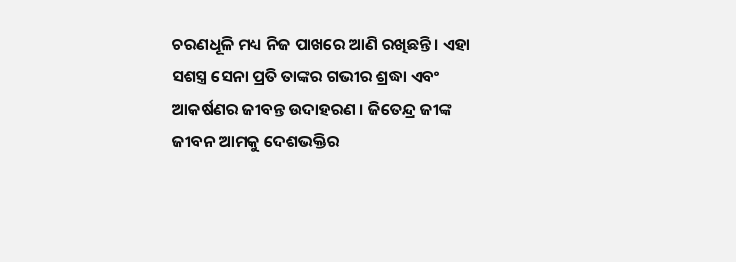ଚରଣଧୂଳି ମଧ୍ୟ ନିଜ ପାଖରେ ଆଣି ରଖିଛନ୍ତି । ଏହା ସଶସ୍ତ୍ର ସେନା ପ୍ରତି ତାଙ୍କର ଗଭୀର ଶ୍ରଦ୍ଧା ଏବଂ ଆକର୍ଷଣର ଜୀବନ୍ତ ଉଦାହରଣ । ଜିତେନ୍ଦ୍ର ଜୀଙ୍କ ଜୀବନ ଆମକୁ ଦେଶଭକ୍ତିର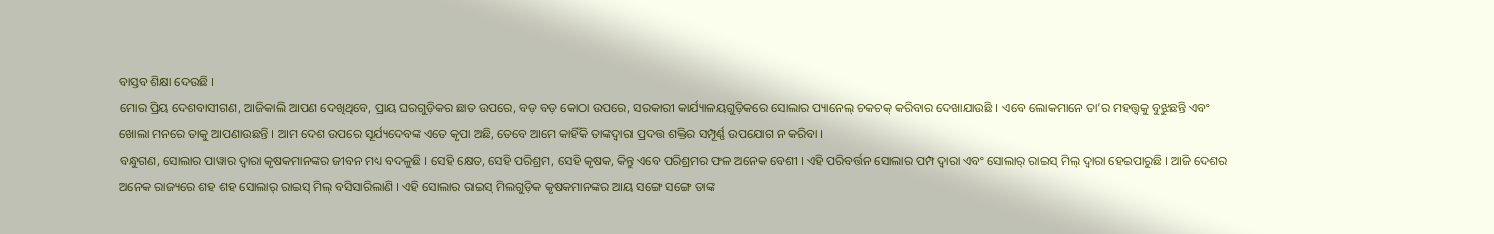ବାସ୍ତବ ଶିକ୍ଷା ଦେଉଛି ।
ମୋର ପ୍ରିୟ ଦେଶବାସୀଗଣ, ଆଜିକାଲି ଆପଣ ଦେଖିଥିବେ, ପ୍ରାୟ ଘରଗୁଡ଼ିକର ଛାତ ଉପରେ, ବଡ଼ ବଡ଼ କୋଠା ଉପରେ, ସରକାରୀ କାର୍ଯ୍ୟାଳୟଗୁଡ଼ିକରେ ସୋଲାର ପ୍ୟାନେଲ୍ ଚକଚକ୍ କରିବାର ଦେଖାଯାଉଛି । ଏବେ ଲୋକମାନେ ତା’ର ମହତ୍ତ୍ୱକୁ ବୁଝୁଛନ୍ତି ଏବଂ ଖୋଲା ମନରେ ତାକୁ ଆପଣାଉଛନ୍ତି । ଆମ ଦେଶ ଉପରେ ସୂର୍ଯ୍ୟଦେବଙ୍କ ଏତେ କୃପା ଅଛି, ତେବେ ଆମେ କାହିଁକି ତାଙ୍କଦ୍ୱାରା ପ୍ରଦତ୍ତ ଶକ୍ତିର ସମ୍ପୂର୍ଣ୍ଣ ଉପଯୋଗ ନ କରିବା ।
ବନ୍ଧୁଗଣ, ସୋଲାର ପାୱାର ଦ୍ୱାରା କୃଷକମାନଙ୍କର ଜୀବନ ମଧ୍ୟ ବଦଳୁଛି । ସେହି କ୍ଷେତ, ସେହି ପରିଶ୍ରମ, ସେହି କୃଷକ, କିନ୍ତୁ ଏବେ ପରିଶ୍ରମର ଫଳ ଅନେକ ବେଶୀ । ଏହି ପରିବର୍ତ୍ତନ ସୋଲାର ପମ୍ପ ଦ୍ୱାରା ଏବଂ ସୋଲାର୍ ରାଇସ୍ ମିଲ୍ ଦ୍ୱାରା ହେଇପାରୁଛି । ଆଜି ଦେଶର ଅନେକ ରାଜ୍ୟରେ ଶହ ଶହ ସୋଲାର୍ ରାଇସ୍ ମିଲ୍ ବସିସାରିଲାଣି । ଏହି ସୋଲାର ରାଇସ୍ ମିଲଗୁଡ଼ିକ କୃଷକମାନଙ୍କର ଆୟ ସଙ୍ଗେ ସଙ୍ଗେ ତାଙ୍କ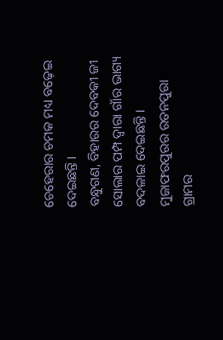ଚେହେରାର ଚମକ ମଧ୍ୟ ବଢ଼େଇ ଦେଇଛନ୍ତି ।
ବନ୍ଧୁଗଣ, ବିହାରର ଦେବକୀ ଜୀ ସୋଲାର ପମ୍ପ ଦ୍ୱାରା ଗାଁର ଭାଗ୍ୟ ବଦଳାଇ ଦେଇଛନ୍ତି । ମୁଜାଫରପୁରର ରତନପୁରା ଗ୍ରାମର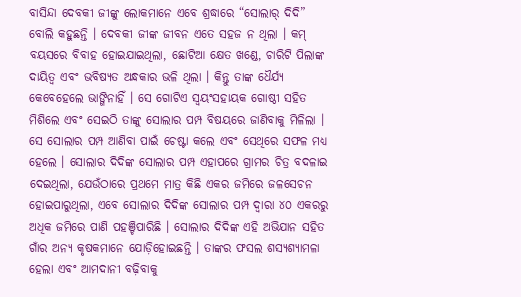ବାସିନ୍ଦା ଦେବକୀ ଜୀଙ୍କୁ ଲୋକମାନେ ଏବେ ଶ୍ରଦ୍ଧାରେ “ସୋଲାର୍ ଦିଦି” ବୋଲି କହୁଛନ୍ତି । ଦେବକୀ ଜୀଙ୍କ ଜୀବନ ଏତେ ସହଜ ନ ଥିଲା । କମ୍ ବୟସରେ ବିବାହ ହୋଇଯାଇଥିଲା, ଛୋଟିଆ କ୍ଷେତ ଖଣ୍ଡେ, ଚାରିଟି ପିଲାଙ୍କ ଦାୟିତ୍ୱ ଏବଂ ଭବିଷ୍ୟତ ଅନ୍ଧକାର ଭଳି ଥିଲା । କିନ୍ତୁ ତାଙ୍କ ଧୈର୍ଯ୍ୟ କେବେହେଲେ ଭାଙ୍ଗିନାହିଁ । ସେ ଗୋଟିଏ ସ୍ୱୟଂସହାୟକ ଗୋଷ୍ଠୀ ସହିତ ମିଶିଲେ ଏବଂ ସେଇଠି ତାଙ୍କୁ ସୋଲାର ପମ୍ପ ବିଷୟରେ ଜାଣିବାକୁ ମିଳିଲା । ସେ ସୋଲାର ପମ୍ପ ଆଣିବା ପାଇଁ ଚେଷ୍ଟା କଲେ ଏବଂ ସେଥିରେ ସଫଳ ମଧ୍ୟ ହେଲେ । ସୋଲାର ଦିଦିଙ୍କ ସୋଲାର ପମ୍ପ ଏହାପରେ ଗ୍ରାମର ଚିତ୍ର ବଦଳାଇ ଦେଇଥିଲା, ଯେଉଁଠାରେ ପ୍ରଥମେ ମାତ୍ର କିଛି ଏକର ଜମିରେ ଜଳସେଚନ ହୋଇପାରୁଥିଲା, ଏବେ ସୋଲାର ଦିଦିଙ୍କ ସୋଲାର ପମ୍ପ ଦ୍ୱାରା ୪୦ ଏକରରୁ ଅଧିକ ଜମିରେ ପାଣି ପହଞ୍ଚିପାରିଛି । ସୋଲାର ଦିଦିଙ୍କ ଏହି ଅଭିଯାନ ସହିତ ଗାଁର ଅନ୍ୟ କୃଷକମାନେ ଯୋଡ଼ିହୋଇଛନ୍ତି । ତାଙ୍କର ଫସଲ ଶସ୍ୟଶ୍ୟାମଳା ହେଲା ଏବଂ ଆମଦାନୀ ବଢ଼ିବାକୁ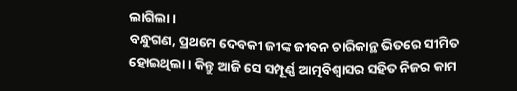ଲାଗିଲା ।
ବନ୍ଧୁଗଣ, ପ୍ରଥମେ ଦେବକୀ ଜୀଙ୍କ ଜୀବନ ଚାରିକାନ୍ଥ ଭିତରେ ସୀମିତ ହୋଇଥିଲା । କିନ୍ତୁ ଆଜି ସେ ସମ୍ପୂର୍ଣ୍ଣ ଆତ୍ମବିଶ୍ୱାସର ସହିତ ନିଜର କାମ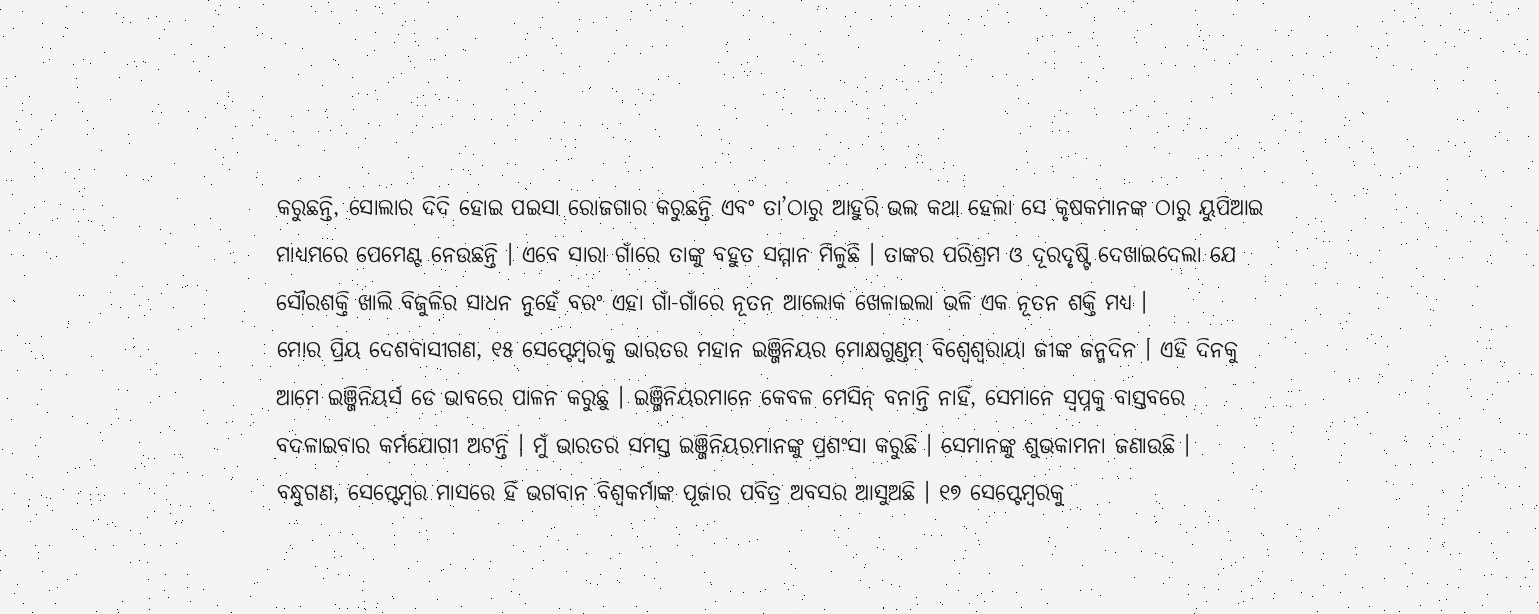କରୁଛନ୍ତି, ସୋଲାର ଦିଦି ହୋଇ ପଇସା ରୋଜଗାର କରୁଛନ୍ତି ଏବଂ ତା’ଠାରୁ ଆହୁରି ଭଲ କଥା ହେଲା ସେ କୃଷକମାନଙ୍କ ଠାରୁ ୟୁପିଆଇ ମାଧ୍ୟମରେ ପେମେଣ୍ଟ ନେଉଛନ୍ତି । ଏବେ ସାରା ଗାଁରେ ତାଙ୍କୁ ବହୁତ ସମ୍ମାନ ମିଳୁଛି । ତାଙ୍କର ପରିଶ୍ରମ ଓ ଦୂରଦୃଷ୍ଟି ଦେଖାଇଦେଲା ଯେ ସୌରଶକ୍ତି ଖାଲି ବିଜୁଳିର ସାଧନ ନୁହେଁ ବରଂ ଏହା ଗାଁ-ଗାଁରେ ନୂତନ ଆଲୋକ ଖେଳାଇଲା ଭଳି ଏକ ନୂତନ ଶକ୍ତି ମଧ୍ୟ ।
ମୋର ପ୍ରିୟ ଦେଶବାସୀଗଣ, ୧୫ ସେପ୍ଟେମ୍ବରକୁ ଭାରତର ମହାନ ଇଞ୍ଜିନିୟର ମୋକ୍ଷଗୁଣ୍ଡମ୍ ବିଶ୍ୱେଶ୍ୱରାୟା ଜୀଙ୍କ ଜନ୍ମଦିନ । ଏହି ଦିନକୁ ଆମେ ଇଞ୍ଜିନିୟର୍ସ ଡେ ଭାବରେ ପାଳନ କରୁଛୁ । ଇଞ୍ଜିନିୟରମାନେ କେବଳ ମେସିନ୍ ବନାନ୍ତି ନାହିଁ, ସେମାନେ ସ୍ୱପ୍ନକୁ ବାସ୍ତବରେ ବଦଳାଇବାର କର୍ମଯୋଗୀ ଅଟନ୍ତି । ମୁଁ ଭାରତର ସମସ୍ତ ଇଞ୍ଜିନିୟରମାନଙ୍କୁ ପ୍ରଶଂସା କରୁଛି । ସେମାନଙ୍କୁ ଶୁଭକାମନା ଜଣାଉଛି ।
ବନ୍ଧୁଗଣ, ସେପ୍ଟେମ୍ବର ମାସରେ ହିଁ ଭଗବାନ ବିଶ୍ୱକର୍ମାଙ୍କ ପୂଜାର ପବିତ୍ର ଅବସର ଆସୁଅଛି । ୧୭ ସେପ୍ଟେମ୍ବରକୁ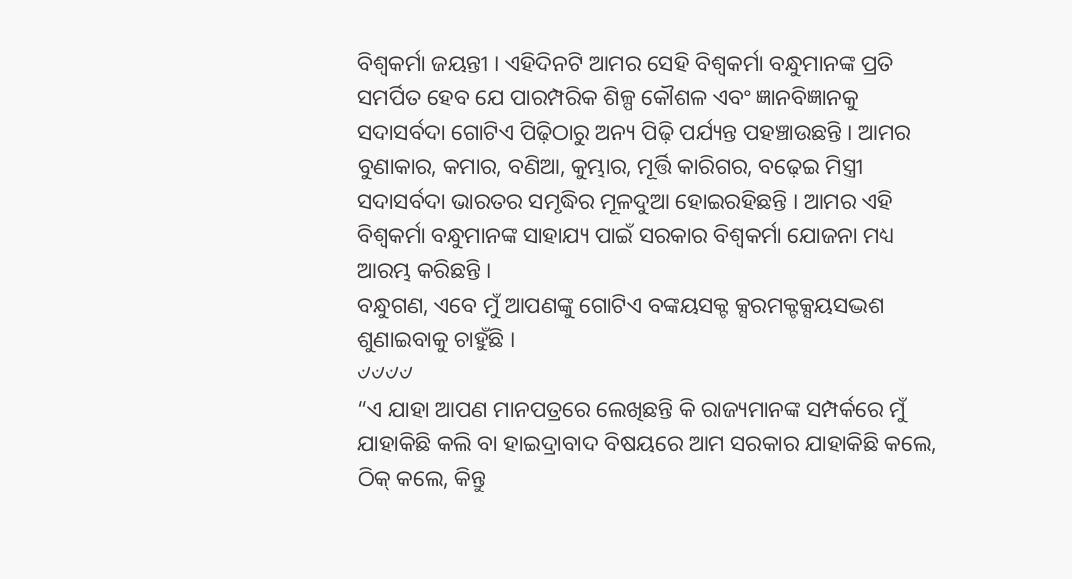ବିଶ୍ୱକର୍ମା ଜୟନ୍ତୀ । ଏହିଦିନଟି ଆମର ସେହି ବିଶ୍ୱକର୍ମା ବନ୍ଧୁମାନଙ୍କ ପ୍ରତି ସମର୍ପିତ ହେବ ଯେ ପାରମ୍ପରିକ ଶିଳ୍ପ କୌଶଳ ଏବଂ ଜ୍ଞାନବିଜ୍ଞାନକୁ ସଦାସର୍ବଦା ଗୋଟିଏ ପିଢ଼ିଠାରୁ ଅନ୍ୟ ପିଢ଼ି ପର୍ଯ୍ୟନ୍ତ ପହଞ୍ଚାଉଛନ୍ତି । ଆମର ବୁଣାକାର, କମାର, ବଣିଆ, କୁମ୍ଭାର, ମୂର୍ତ୍ତି କାରିଗର, ବଢ଼େଇ ମିସ୍ତ୍ରୀ ସଦାସର୍ବଦା ଭାରତର ସମୃଦ୍ଧିର ମୂଳଦୁଆ ହୋଇରହିଛନ୍ତି । ଆମର ଏହି ବିଶ୍ୱକର୍ମା ବନ୍ଧୁମାନଙ୍କ ସାହାଯ୍ୟ ପାଇଁ ସରକାର ବିଶ୍ୱକର୍ମା ଯୋଜନା ମଧ୍ୟ ଆରମ୍ଭ କରିଛନ୍ତି ।
ବନ୍ଧୁଗଣ, ଏବେ ମୁଁ ଆପଣଙ୍କୁ ଗୋଟିଏ ବଙ୍କୟସକ୍ଟ କ୍ସରମକ୍ଟକ୍ସୟସଦ୍ଭଶ ଶୁଣାଇବାକୁ ଚାହୁଁଛି ।
୰୰୰୰
“ଏ ଯାହା ଆପଣ ମାନପତ୍ରରେ ଲେଖିଛନ୍ତି କି ରାଜ୍ୟମାନଙ୍କ ସମ୍ପର୍କରେ ମୁଁ ଯାହାକିଛି କଲି ବା ହାଇଦ୍ରାବାଦ ବିଷୟରେ ଆମ ସରକାର ଯାହାକିଛି କଲେ, ଠିକ୍ କଲେ, କିନ୍ତୁ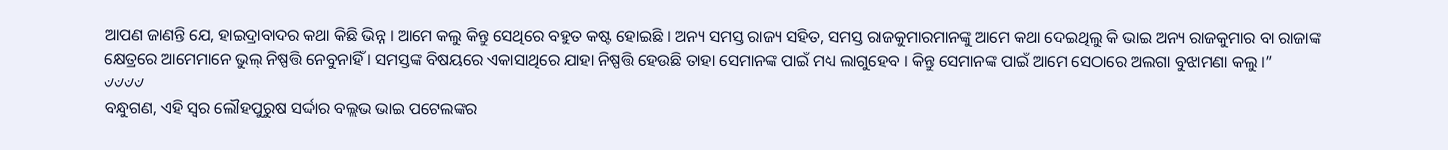ଆପଣ ଜାଣନ୍ତି ଯେ, ହାଇଦ୍ରାବାଦର କଥା କିଛି ଭିନ୍ନ । ଆମେ କଲୁ କିନ୍ତୁ ସେଥିରେ ବହୁତ କଷ୍ଟ ହୋଇଛି । ଅନ୍ୟ ସମସ୍ତ ରାଜ୍ୟ ସହିତ, ସମସ୍ତ ରାଜକୁମାରମାନଙ୍କୁ ଆମେ କଥା ଦେଇଥିଲୁ କି ଭାଇ ଅନ୍ୟ ରାଜକୁମାର ବା ରାଜାଙ୍କ କ୍ଷେତ୍ରରେ ଆମେମାନେ ଭୁଲ୍ ନିଷ୍ପତ୍ତି ନେବୁନାହିଁ । ସମସ୍ତଙ୍କ ବିଷୟରେ ଏକାସାଥିରେ ଯାହା ନିଷ୍ପତ୍ତି ହେଉଛି ତାହା ସେମାନଙ୍କ ପାଇଁ ମଧ୍ୟ ଲାଗୁହେବ । କିନ୍ତୁ ସେମାନଙ୍କ ପାଇଁ ଆମେ ସେଠାରେ ଅଲଗା ବୁଝାମଣା କଲୁ ।”
୰୰୰୰
ବନ୍ଧୁଗଣ, ଏହି ସ୍ୱର ଲୌହପୁରୁଷ ସର୍ଦ୍ଦାର ବଲ୍ଲଭ ଭାଇ ପଟେଲଙ୍କର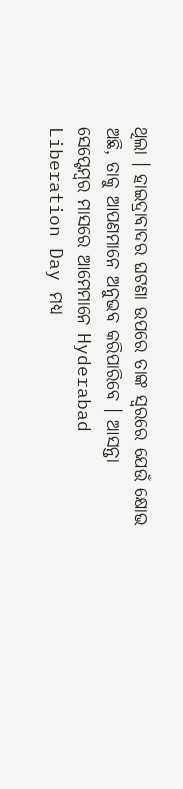ଥିଲା । ହାଇଦ୍ରାବାଦର ଘଟଣା ଉପରେ ତାଙ୍କ ସ୍ୱରରେ ଯେଉଁ କ୍ଷୋଭ ଅଛି, ତାକୁ ଆପଣମାନେ ଅନୁଭବ କରିପାରିବେ । ଆସନ୍ତା ସେପ୍ଟେମ୍ବର ମାସରେ ଆମେମାନେ Hyderabad Liberation Day ମଧ୍ୟ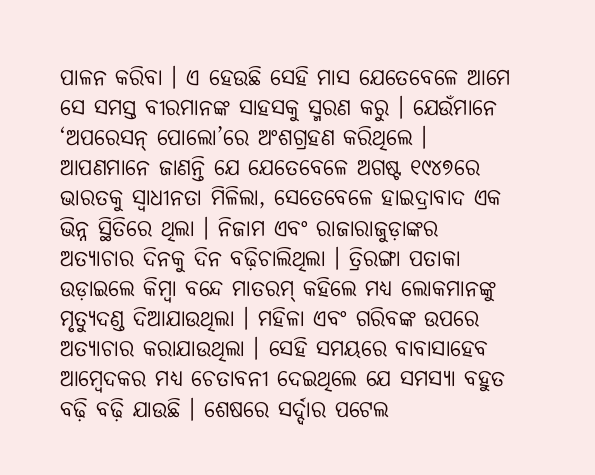ପାଳନ କରିବା । ଏ ହେଉଛି ସେହି ମାସ ଯେତେବେଳେ ଆମେ ସେ ସମସ୍ତ ବୀରମାନଙ୍କ ସାହସକୁ ସ୍ମରଣ କରୁ । ଯେଉଁମାନେ ‘ଅପରେସନ୍ ପୋଲୋ’ରେ ଅଂଶଗ୍ରହଣ କରିଥିଲେ । ଆପଣମାନେ ଜାଣନ୍ତି ଯେ ଯେତେବେଳେ ଅଗଷ୍ଟ ୧୯୪୭ରେ ଭାରତକୁ ସ୍ୱାଧୀନତା ମିଳିଲା, ସେତେବେଳେ ହାଇଦ୍ରାବାଦ ଏକ ଭିନ୍ନ ସ୍ଥିତିରେ ଥିଲା । ନିଜାମ ଏବଂ ରାଜାରାଜୁଡ଼ାଙ୍କର ଅତ୍ୟାଚାର ଦିନକୁ ଦିନ ବଢ଼ିଚାଲିଥିଲା । ତ୍ରିରଙ୍ଗା ପତାକା ଉଡ଼ାଇଲେ କିମ୍ବା ବନ୍ଦେ ମାତରମ୍ କହିଲେ ମଧ୍ୟ ଲୋକମାନଙ୍କୁ ମୃତ୍ୟୁଦଣ୍ଡ ଦିଆଯାଉଥିଲା । ମହିଳା ଏବଂ ଗରିବଙ୍କ ଉପରେ ଅତ୍ୟାଚାର କରାଯାଉଥିଲା । ସେହି ସମୟରେ ବାବାସାହେବ ଆମ୍ବେଦକର ମଧ୍ୟ ଚେତାବନୀ ଦେଇଥିଲେ ଯେ ସମସ୍ୟା ବହୁତ ବଢ଼ି ବଢ଼ି ଯାଉଛି । ଶେଷରେ ସର୍ଦ୍ଦାର ପଟେଲ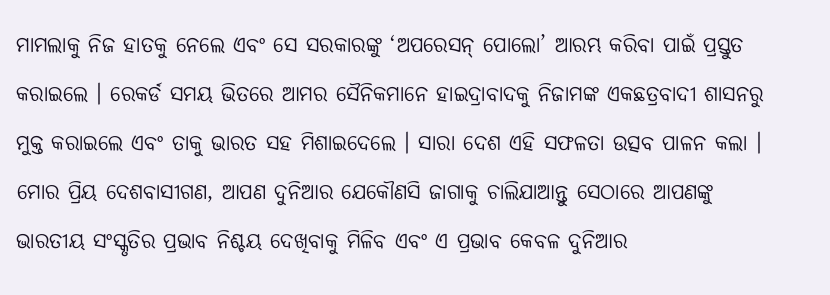ମାମଲାକୁ ନିଜ ହାତକୁ ନେଲେ ଏବଂ ସେ ସରକାରଙ୍କୁ ‘ଅପରେସନ୍ ପୋଲୋ’ ଆରମ୍ଭ କରିବା ପାଇଁ ପ୍ରସ୍ତୁତ କରାଇଲେ । ରେକର୍ଡ ସମୟ ଭିତରେ ଆମର ସୈନିକମାନେ ହାଇଦ୍ରାବାଦକୁ ନିଜାମଙ୍କ ଏକଛତ୍ରବାଦୀ ଶାସନରୁ ମୁକ୍ତ କରାଇଲେ ଏବଂ ତାକୁ ଭାରତ ସହ ମିଶାଇଦେଲେ । ସାରା ଦେଶ ଏହି ସଫଳତା ଉତ୍ସବ ପାଳନ କଲା ।
ମୋର ପ୍ରିୟ ଦେଶବାସୀଗଣ, ଆପଣ ଦୁନିଆର ଯେକୌଣସି ଜାଗାକୁ ଚାଲିଯାଆନ୍ତୁ ସେଠାରେ ଆପଣଙ୍କୁ ଭାରତୀୟ ସଂସ୍କୃତିର ପ୍ରଭାବ ନିଶ୍ଚୟ ଦେଖିବାକୁ ମିଳିବ ଏବଂ ଏ ପ୍ରଭାବ କେବଳ ଦୁନିଆର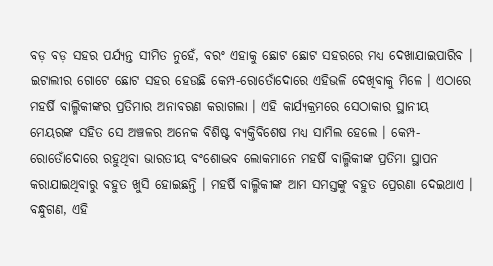ବଡ଼ ବଡ଼ ସହର ପର୍ଯ୍ୟନ୍ତ ସୀମିତ ନୁହେଁ, ବରଂ ଏହାକୁ ଛୋଟ ଛୋଟ ସହରରେ ମଧ୍ୟ ଦେଖାଯାଇପାରିବ । ଇଟାଲୀର ଗୋଟେ ଛୋଟ ସହର ହେଉଛି କେମ୍ପ-ରୋତୋଁଦୋରେ ଏହିଭଳି ଦେଖିବାକୁ ମିଳେ । ଏଠାରେ ମହର୍ଷି ବାଲ୍ମିକୀଙ୍କର ପ୍ରତିମାର ଅନାବରଣ କରାଗଲା । ଏହି କାର୍ଯ୍ୟକ୍ରମରେ ସେଠାକାର ସ୍ଥାନୀୟ ମେୟରଙ୍କ ସହିତ ସେ ଅଞ୍ଚଳର ଅନେକ ବିଶିଷ୍ଟ ବ୍ୟକ୍ତିବିଶେଷ ମଧ୍ୟ ସାମିଲ ହେଲେ । କେମ୍ପ-ରୋତୋଁଦୋରେ ରହୁଥିବା ଭାରତୀୟ ବଂଶୋଦ୍ଭବ ଲୋକମାନେ ମହର୍ଷି ବାଲ୍ମିକୀଙ୍କ ପ୍ରତିମା ସ୍ଥାପନ କରାଯାଇଥିବାରୁ ବହୁତ ଖୁସି ହୋଇଛନ୍ତି । ମହର୍ଷି ବାଲ୍ମିକୀଙ୍କ ଆମ ସମସ୍ତଙ୍କୁ ବହୁତ ପ୍ରେରଣା ଦେଇଥାଏ ।
ବନ୍ଧୁଗଣ, ଏହି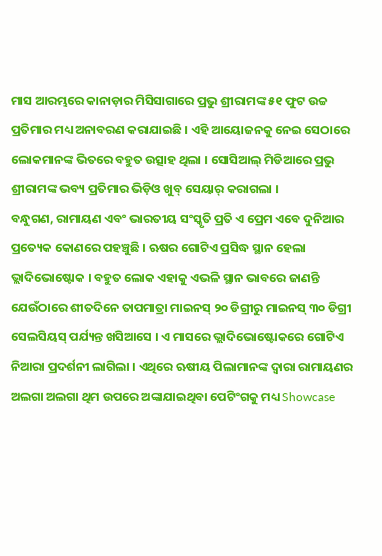ମାସ ଆରମ୍ଭରେ କାନାଡ଼ାର ମିସିସାଗାରେ ପ୍ରଭୁ ଶ୍ରୀରାମଙ୍କ ୫୧ ଫୁଟ ଉଚ୍ଚ ପ୍ରତିମାର ମଧ୍ୟ ଅନାବରଣ କରାଯାଇଛି । ଏହି ଆୟୋଜନକୁ ନେଇ ସେଠାରେ ଲୋକମାନଙ୍କ ଭିତରେ ବହୁତ ଉତ୍ସାହ ଥିଲା । ସୋସିଆଲ୍ ମିଡିଆରେ ପ୍ରଭୁ ଶ୍ରୀରାମଙ୍କ ଭବ୍ୟ ପ୍ରତିମାର ଭିଡ଼ିଓ ଖୁବ୍ ସେୟାର୍ କରାଗଲା ।
ବନ୍ଧୁଗଣ, ରାମାୟଣ ଏବଂ ଭାରତୀୟ ସଂସ୍କୃତି ପ୍ରତି ଏ ପ୍ରେମ ଏବେ ଦୁନିଆର ପ୍ରତ୍ୟେକ କୋଣରେ ପହଞ୍ଚୁଛି । ଋଷର ଗୋଟିଏ ପ୍ରସିଦ୍ଧ ସ୍ଥାନ ହେଲା ଭ୍ଲାଦିଭୋଷ୍ଟୋକ । ବହୁତ ଲୋକ ଏହାକୁ ଏଭଳି ସ୍ଥାନ ଭାବରେ ଜାଣନ୍ତି ଯେଉଁଠାରେ ଶୀତଦିନେ ତାପମାତ୍ରା ମାଇନସ୍ ୨୦ ଡିଗ୍ରୀରୁ ମାଇନସ୍ ୩୦ ଡିଗ୍ରୀ ସେଲସିୟସ୍ ପର୍ଯ୍ୟନ୍ତ ଖସିଆସେ । ଏ ମାସରେ ଭ୍ଲାଦିଭୋଷ୍ଟୋକରେ ଗୋଟିଏ ନିଆରା ପ୍ରଦର୍ଶନୀ ଲାଗିଲା । ଏଥିରେ ଋଷୀୟ ପିଲାମାନଙ୍କ ଦ୍ୱାରା ରାମାୟଣର ଅଲଗା ଅଲଗା ଥିମ ଉପରେ ଅଙ୍କାଯାଇଥିବା ପେଟିଂଗକୁ ମଧ୍ୟ Showcase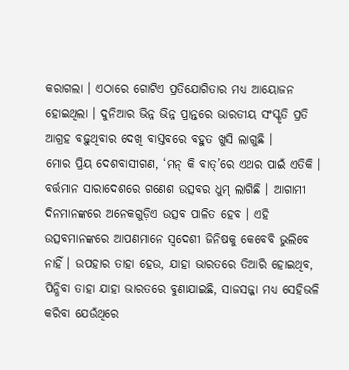କରାଗଲା । ଏଠାରେ ଗୋଟିଏ ପ୍ରତିଯୋଗିତାର ମଧ୍ୟ ଆୟୋଜନ ହୋଇଥିଲା । ଦୁନିଆର ଭିନ୍ନ ଭିନ୍ନ ପ୍ରାନ୍ତରେ ଭାରତୀୟ ସଂସ୍କୃତି ପ୍ରତି ଆଗ୍ରହ ବଢ଼ୁଥିବାର ଦେଖି ବାସ୍ତବରେ ବହୁତ ଖୁସି ଲାଗୁଛି ।
ମୋର ପ୍ରିୟ ଦେଶବାସୀଗଣ, ‘ମନ୍ କି ବାତ୍’ରେ ଏଥର ପାଇଁ ଏତିକି । ବର୍ତ୍ତମାନ ସାରାଦେଶରେ ଗଣେଶ ଉତ୍ସବର ଧୁମ୍ ଲାଗିଛି । ଆଗାମୀ ଦିନମାନଙ୍କରେ ଅନେକଗୁଡ଼ିଏ ଉତ୍ସବ ପାଳିତ ହେବ । ଏହି ଉତ୍ସବମାନଙ୍କରେ ଆପଣମାନେ ସ୍ୱଦେଶୀ ଜିନିଷକୁ କେବେବି ଭୁଲିବେ ନାହିଁ । ଉପହାର ତାହା ହେଉ, ଯାହା ଭାରତରେ ତିଆରି ହୋଇଥିବ, ପିନ୍ଧିବା ତାହା ଯାହା ଭାରତରେ ବୁଣାଯାଇଛି, ସାଜସଜ୍ଜା ମଧ୍ୟ ସେହିଭଳି କରିବା ଯେଉଁଥିରେ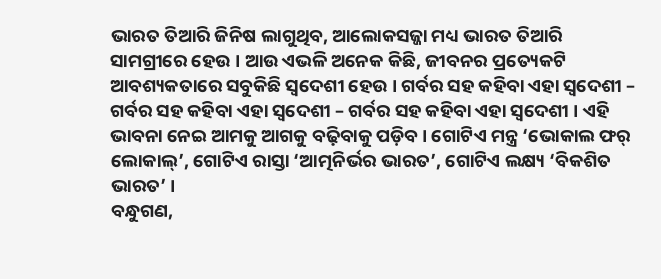ଭାରତ ତିଆରି ଜିନିଷ ଲାଗୁଥିବ, ଆଲୋକସଜ୍ଜା ମଧ୍ୟ ଭାରତ ତିଆରି ସାମଗ୍ରୀରେ ହେଉ । ଆଉ ଏଭଳି ଅନେକ କିଛି, ଜୀବନର ପ୍ରତ୍ୟେକଟି ଆବଶ୍ୟକତାରେ ସବୁକିଛି ସ୍ୱଦେଶୀ ହେଉ । ଗର୍ବର ସହ କହିବା ଏହା ସ୍ୱଦେଶୀ – ଗର୍ବର ସହ କହିବା ଏହା ସ୍ୱଦେଶୀ – ଗର୍ବର ସହ କହିବା ଏହା ସ୍ୱଦେଶୀ । ଏହି ଭାବନା ନେଇ ଆମକୁ ଆଗକୁ ବଢ଼ିବାକୁ ପଡ଼ିବ । ଗୋଟିଏ ମନ୍ତ୍ର ‘ଭୋକାଲ ଫର୍ ଲୋକାଲ୍’, ଗୋଟିଏ ରାସ୍ତା ‘ଆତ୍ମନିର୍ଭର ଭାରତ’, ଗୋଟିଏ ଲକ୍ଷ୍ୟ ‘ବିକଶିତ ଭାରତ’ ।
ବନ୍ଧୁଗଣ,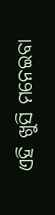ଏହି ଖୁସି ମନେଇବା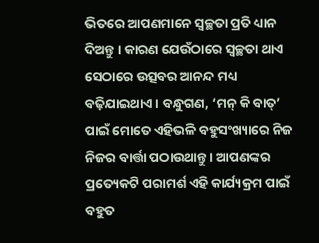ଭିତରେ ଆପଣମାନେ ସ୍ୱଚ୍ଛତା ପ୍ରତି ଧ୍ୟାନ ଦିଅନ୍ତୁ । କାରଣ ଯେଉଁଠାରେ ସ୍ୱଚ୍ଛତା ଥାଏ ସେଠାରେ ଉତ୍ସବର ଆନନ୍ଦ ମଧ୍ୟ ବଢ଼ିଯାଇଥାଏ । ବନ୍ଧୁଗଣ, ‘ମନ୍ କି ବାତ୍’ ପାଇଁ ମୋତେ ଏହିଭଳି ବହୁସଂଖ୍ୟାରେ ନିଜ ନିଜର ବାର୍ତ୍ତା ପଠାଉଥାନ୍ତୁ । ଆପଣଙ୍କର ପ୍ରତ୍ୟେକଟି ପରାମର୍ଶ ଏହି କାର୍ଯ୍ୟକ୍ରମ ପାଇଁ ବହୁତ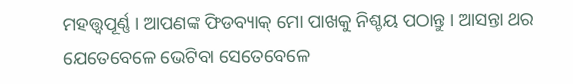ମହତ୍ତ୍ୱପୂର୍ଣ୍ଣ । ଆପଣଙ୍କ ଫିଡବ୍ୟାକ୍ ମୋ ପାଖକୁ ନିଶ୍ଚୟ ପଠାନ୍ତୁ । ଆସନ୍ତା ଥର ଯେତେବେଳେ ଭେଟିବା ସେତେବେଳେ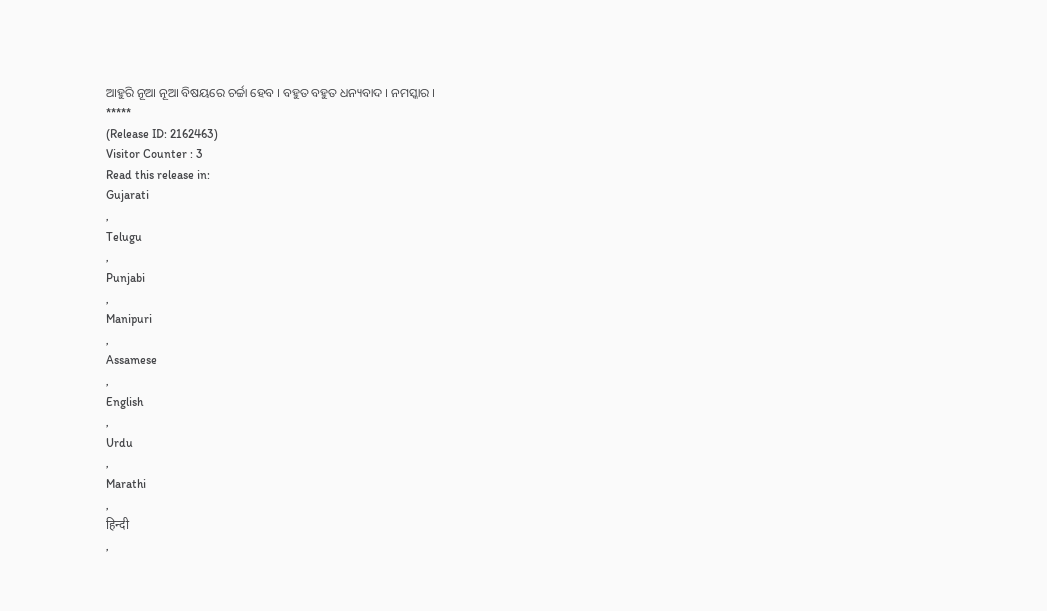ଆହୁରି ନୂଆ ନୂଆ ବିଷୟରେ ଚର୍ଚ୍ଚା ହେବ । ବହୁତ ବହୁତ ଧନ୍ୟବାଦ । ନମସ୍କାର ।
*****
(Release ID: 2162463)
Visitor Counter : 3
Read this release in:
Gujarati
,
Telugu
,
Punjabi
,
Manipuri
,
Assamese
,
English
,
Urdu
,
Marathi
,
हिन्दी
,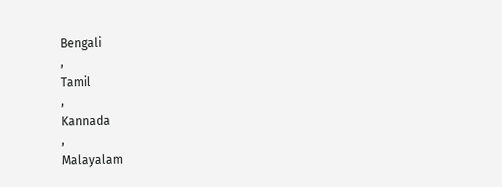Bengali
,
Tamil
,
Kannada
,
Malayalam